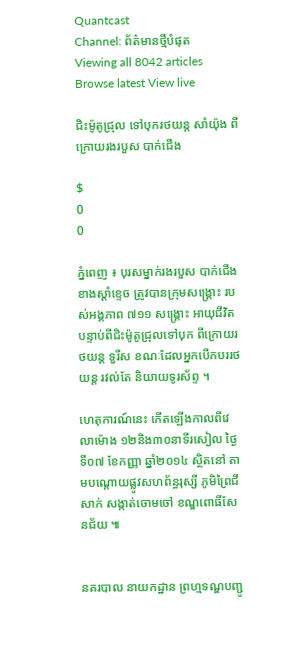Quantcast
Channel: ព័ត៌មានថ្មីបំផុត
Viewing all 8042 articles
Browse latest View live

ជិះម៉ូតូជ្រុល ទៅបុករថយន្ត សាំយ៉ុង ពីក្រោយរងរបួស បាក់ជើង

$
0
0

ភ្នំពេញ ៖ បុរសម្នាក់រងរបួស បាក់ជើងខាងស្តាំខ្ទេច ត្រូវបានក្រុមសង្រ្គោះ របស់អង្គភាព ៧១១ សង្រ្គោះ អាយុជីវិត បន្ទាប់ពីជិះម៉ូតូជ្រុលទៅបុក ពីក្រោយរថយន្ត ទួរីស ខណៈដែលអ្នកបើកបររថយន្ត រវល់តែ និយាយទូរស័ព្ទ ។

ហេតុការណ៍នេះ កើតឡើងកាលពីវេលាម៉ោង ១២និង៣០នាទីរសៀល ថ្ងៃទី០៧ ខែកញ្ញា ឆ្នាំ២០១៤ ស្ថិតនៅ តាមបណ្តោយផ្លូវសហព័ន្ធរុស្សី ភូមិព្រៃជីសាក់ សង្កាត់ចោមចៅ ខណ្ឌពោធិ៍សែនជ័យ ៕


នគរបាល នាយកដ្ឋាន ព្រហ្មទណ្ឌបញ្ជូ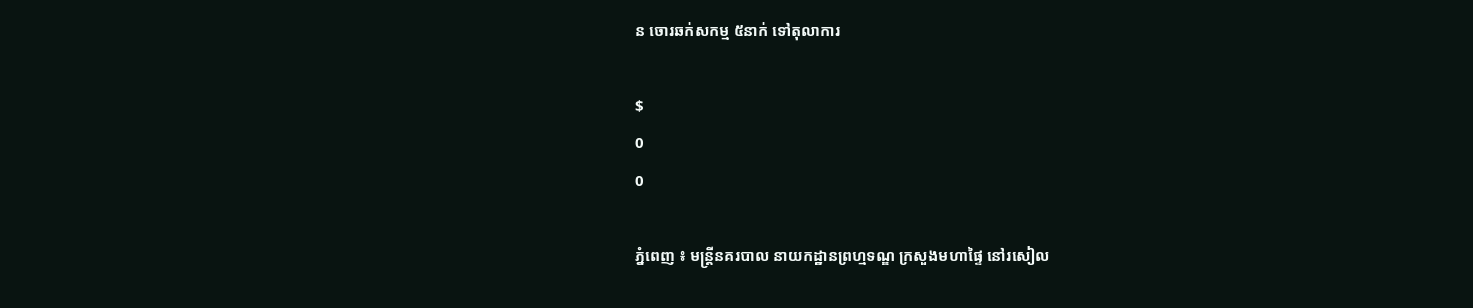ន ចោរឆក់សកម្ម ៥នាក់ ទៅតុលាការ

$
0
0

ភ្នំពេញ ៖ មន្ត្រីនគរបាល នាយកដ្ឋានព្រហ្មទណ្ឌ ក្រសួងមហាផ្ទៃ នៅរសៀល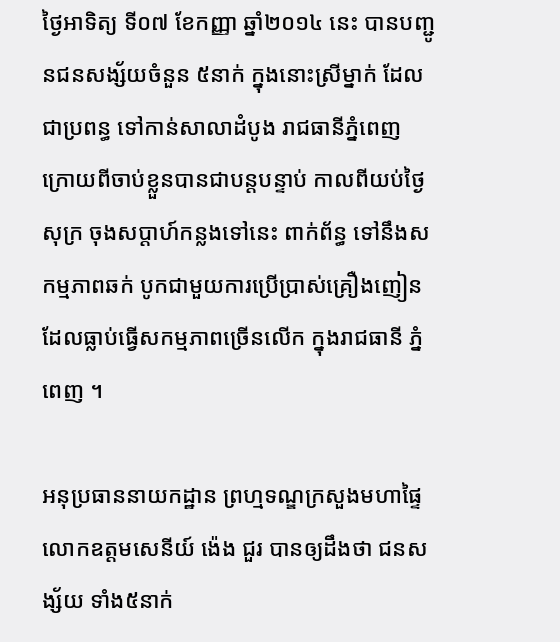ថ្ងៃអាទិត្យ ទី០៧ ខែកញ្ញា ឆ្នាំ២០១៤ នេះ បានបញ្ជូនជនសង្ស័យចំនួន ៥នាក់ ក្នុងនោះស្រីម្នាក់ ដែលជាប្រពន្ធ ទៅកាន់សាលាដំបូង រាជធានីភ្នំពេញ ក្រោយពីចាប់ខ្លួនបានជាបន្តបន្ទាប់ កាលពីយប់ថ្ងៃសុក្រ ចុងសប្តាហ៍កន្លងទៅនេះ ពាក់ព័ន្ធ ទៅនឹងសកម្មភាពឆក់ បូកជាមួយការប្រើប្រាស់គ្រឿងញៀន ដែលធ្លាប់ធ្វើសកម្មភាពច្រើនលើក ក្នុងរាជធានី ភ្នំពេញ ។

អនុប្រធាននាយកដ្ឋាន ព្រហ្មទណ្ឌក្រសួងមហាផ្ទៃ លោកឧត្តមសេនីយ៍ ង៉េង ជួរ បានឲ្យដឹងថា ជនសង្ស័យ ទាំង៥នាក់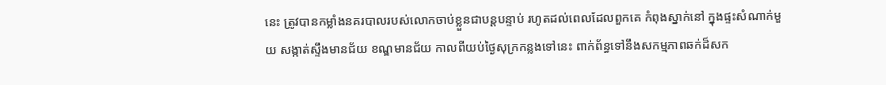នេះ ត្រូវបានកម្លាំងនគរបាលរបស់លោកចាប់ខ្លួនជាបន្តបន្ទាប់ រហូតដល់ពេលដែលពួកគេ កំពុងស្នាក់នៅ ក្នុងផ្ទះសំណាក់មួយ សង្កាត់ស្ទឹងមានជ័យ ខណ្ឌមានជ័យ កាលពីយប់ថ្ងៃសុក្រកន្លងទៅនេះ ពាក់ព័ន្ធទៅនឹងសកម្មភាពឆក់ដ៏សក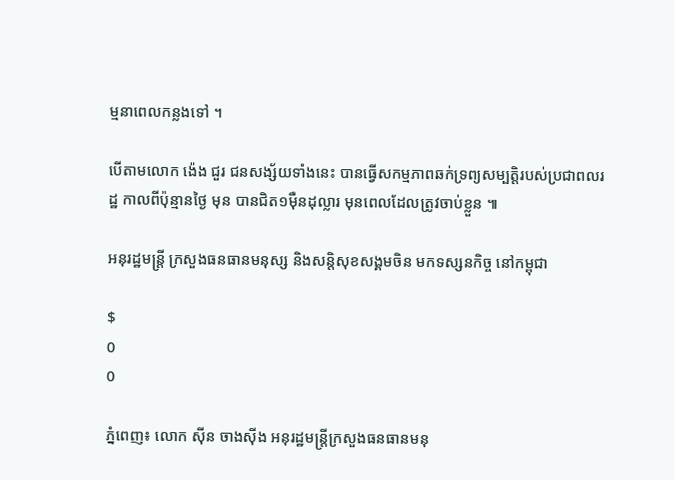ម្មនាពេលកន្លងទៅ ។

បើតាមលោក ង៉េង ជួរ ជនសង្ស័យទាំងនេះ បានធ្វើសកម្មភាពឆក់ទ្រព្យសម្បត្តិរបស់ប្រជាពលរដ្ឋ កាលពីប៉ុន្មានថ្ងៃ មុន បានជិត១ម៉ឺនដុល្លារ មុនពេលដែលត្រូវចាប់ខ្លួន ៕

អនុរដ្ឋមន្ត្រី ក្រសួងធនធានមនុស្ស និងសន្តិសុខសង្គមចិន មកទស្សនកិច្ច នៅកម្ពុជា

$
0
0

ភ្នំពេញ៖ លោក ស៊ីន ចាងស៊ីង អនុរដ្ឋមន្ត្រីក្រសួងធនធានមនុ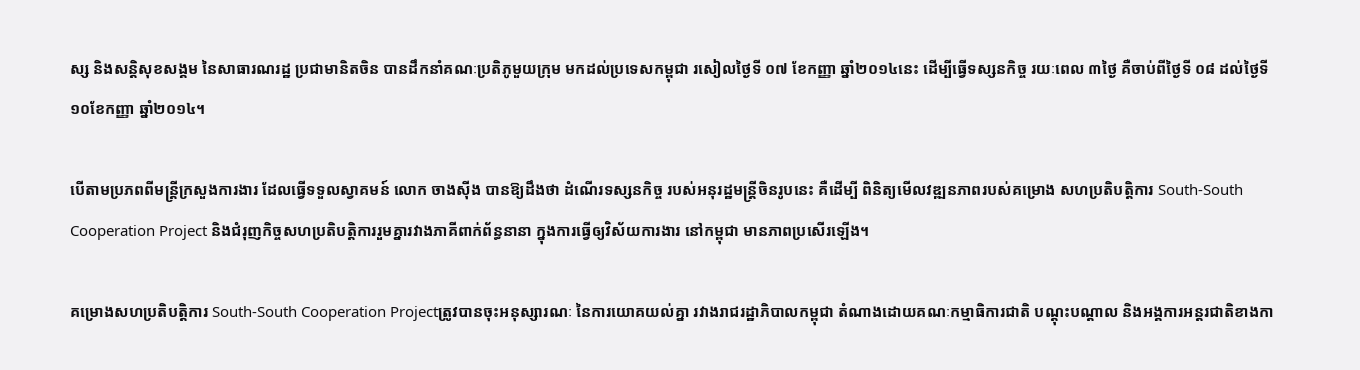ស្ស និងសន្តិសុខសង្គម នៃសាធារណរដ្ឋ ប្រជាមានិតចិន បានដឹកនាំគណៈប្រតិភូមួយក្រុម មកដល់ប្រទេសកម្ពុជា រសៀលថ្ងៃទី ០៧ ខែកញ្ញា ឆ្នាំ២០១៤នេះ ដើម្បីធ្វើទស្សនកិច្ច រយៈពេល ៣ថ្ងៃ គឺចាប់ពីថ្ងៃទី ០៨ ដល់ថ្ងៃទី ១០ខែកញ្ញា ឆ្នាំ២០១៤។

បើតាមប្រភពពីមន្រ្តីក្រសួងការងារ ដែលធ្វើទទួលស្វាគមន៍ លោក ចាងស៊ីង បានឱ្យដឹងថា ដំណើរទស្សនកិច្ច របស់អនុរដ្ឋមន្រ្តីចិនរូបនេះ គឺដើម្បី ពិនិត្យមើលវឌ្ឍនភាពរបស់គម្រោង សហប្រតិបត្តិការ South-South Cooperation Project និងជំរុញកិច្ចសហប្រតិបត្តិការរួមគ្នារវាងភាគីពាក់ព័ន្ធនានា ក្នុងការធ្វើឲ្យវិស័យការងារ នៅកម្ពុជា មានភាពប្រសើរឡើង។

គម្រោងសហប្រតិបត្តិការ South-South Cooperation Projectត្រូវបានចុះអនុស្សារណៈ នៃការយោគយល់គ្នា រវាងរាជរដ្ឋាភិបាលកម្ពុជា តំណាងដោយគណៈកម្មាធិការជាតិ បណ្តុះបណ្តាល និងអង្គការអន្តរជាតិខាងកា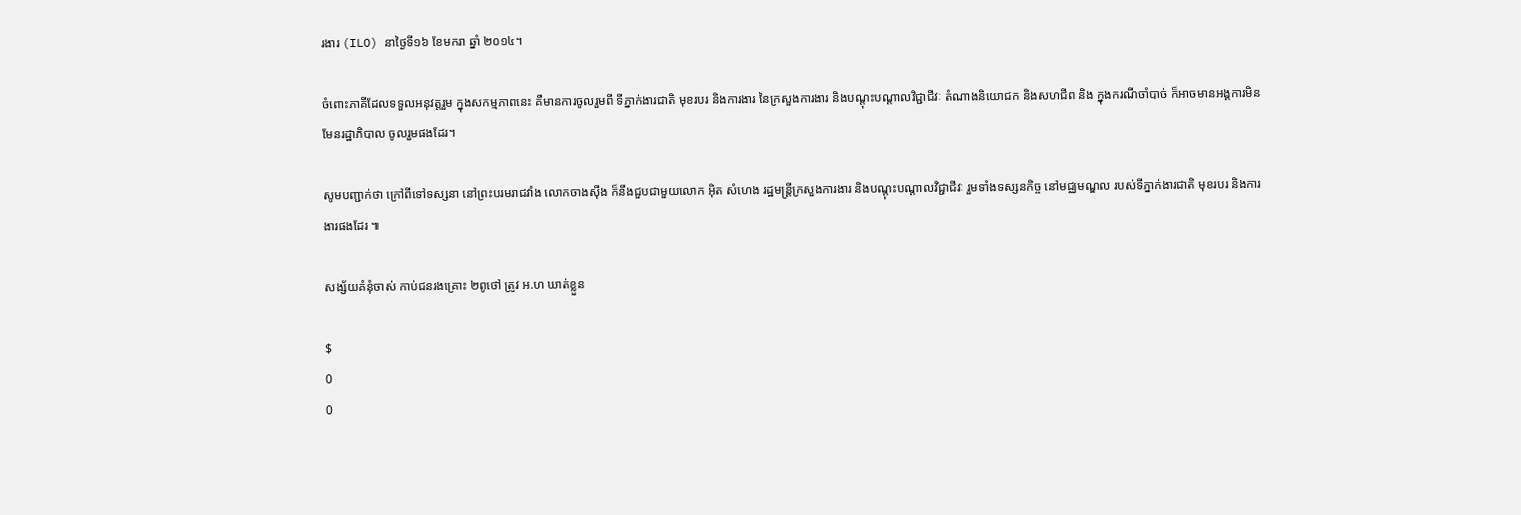រងារ (ILO) នាថ្ងៃទី១៦ ខែមករា ឆ្នាំ ២០១៤។

ចំពោះភាគីដែលទទួលអនុវត្តរួម ក្នុងសកម្មភាពនេះ គឺមានការចូលរួមពី ទីភ្នាក់ងារជាតិ មុខរបរ និងការងារ នៃក្រសួងការងារ និងបណ្តុះបណ្តាលវិជ្ជាជីវៈ តំណាងនិយោជក និងសហជីព និង ក្នុងករណីចាំបាច់ ក៏អាចមានអង្គការមិនមែនរដ្ឋាភិបាល ចូលរួមផងដែរ។

សូមបញ្ជាក់ថា ក្រៅពីទៅទស្សនា នៅព្រះបរមរាជវាំង លោកចាងស៊ីង ក៏នឹងជួបជាមួយលោក អ៊ិត សំហេង រដ្ឋមន្រ្តីក្រសួងការងារ និងបណ្តុះបណ្តាលវិជ្ជាជីវៈ រួមទាំងទស្សនកិច្ច នៅមជ្ឈមណ្ឌល របស់ទីភ្នាក់ងារជាតិ មុខរបរ និងការងារផងដែរ ៕

សង្ស័យគំនុំចាស់ កាប់ជនរងគ្រោះ ២ពូថៅ ត្រូវ អ.ហ ឃាត់ខ្លួន

$
0
0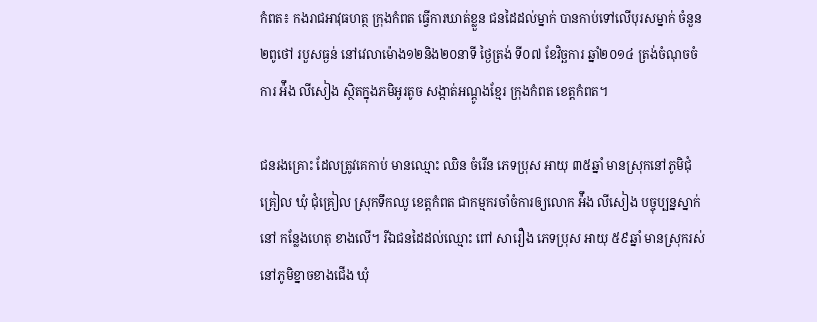កំពត៖ កងរាជឣាវុធហត្ថ ក្រុងកំពត ធ្វើការឃាត់ខ្លួន ជនដៃដល់ម្នាក់ បានកាប់ទៅលើបុរសម្នាក់ ចំនួន២ពូថៅ របួសធ្ងន់ នៅវេលាម៉ោង១២និង២០នាទី ថ្ងៃត្រង់ ទី០៧ ខែវិច្ឆការ ឆ្នាំ២០១៤ ត្រង់ចំណុចចំការ ឣ៉ឹង លីសៀង ស្ថិតក្នុងភមិឣូរតូច សង្កាត់ឣណ្តូងខ្មែរ ក្រុងកំពត ខេត្តកំពត។

ជនរងគ្រោះ ដែលត្រូវគេកាប់ មានឈ្មោះ ឈិន ចំរើន ភេទប្រុស ឣាយុ ៣៥ឆ្នាំ មានស្រុកនៅភូមិជុំគ្រៀល ឃុំ ជុំគ្រៀល ស្រុកទឹកឈូ ខេត្តកំពត ជាកម្មករចាំចំការឲ្យលោក ឣ៉ឹង លីសៀង បច្ចុប្បន្នស្នាក់នៅ កន្លែងហេតុ ខាងលើ។ រីឯជនដៃដល់ឈ្មោះ ពៅ សារឿង ភេទប្រុស ឣាយុ ៥៩ឆ្នាំ មានស្រុករស់នៅភូមិខ្នាចខាងជើង ឃុំ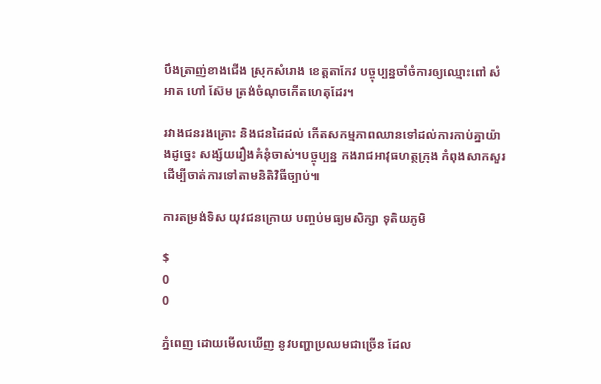បឹងត្រាញ់ខាងជើង ស្រុកសំរោង ខេត្តតាកែវ បច្ចុប្បន្នចាំចំការឲ្យឈ្មោះពៅ សំឣាត ហៅ ស៊ែម ត្រង់ចំណុចកើតហេតុដែរ។

រវាងជនរងគ្រោះ និងជនដៃដល់ កើតសកម្មភាពឈានទៅដល់ការកាប់គ្នាយ៉ាងដូច្នេះ សង្ស័យរឿងគំនុំចាស់។បច្ចុប្បន្ន កងរាជឣាវុធហត្ថក្រុង កំពុងសាកសួរ ដើម្បីចាត់ការទៅតាមនិតិវិធីច្បាប់៕

ការតម្រង់ទិស យុវជនក្រោយ បញ្ចប់មធ្យមសិក្សា ទុតិយភូមិ

$
0
0

ភ្នំពេញ ដោយមើលឃើញ នូវបញ្ហាប្រឈមជាច្រើន ដែល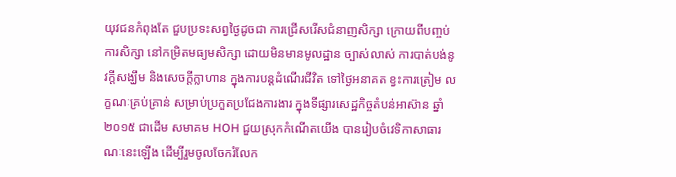យុវជនកំពុងតែ ជួបប្រទះសព្វថ្ងៃដូចជា ការជ្រើសរើសជំនាញសិក្សា ក្រោយពីបញ្ចប់ការសិក្សា នៅកម្រិតមធ្យមសិក្សា ដោយមិនមានមូលដ្ឋាន ច្បាស់លាស់ ការបាត់បង់នូវក្ដីសង្ឃឹម និងសេចក្ដីក្លាហាន ក្នុងការបន្តដំណើរជីវិត ទៅថ្ងៃអនាគត ខ្វះការត្រៀម លក្ខណៈគ្រប់គ្រាន់ សម្រាប់ប្រកួតប្រជែងការងារ ក្នុងទីផ្សារសេដ្ឋកិច្ចតំបន់អាស៊ាន ឆ្នាំ២០១៥ ជាដើម សមាគម HOH ជួយស្រុកកំណើតយើង បានរៀបចំវេទិកាសាធារណៈនេះឡើង ដើម្បីរួមចូលចែករំលែក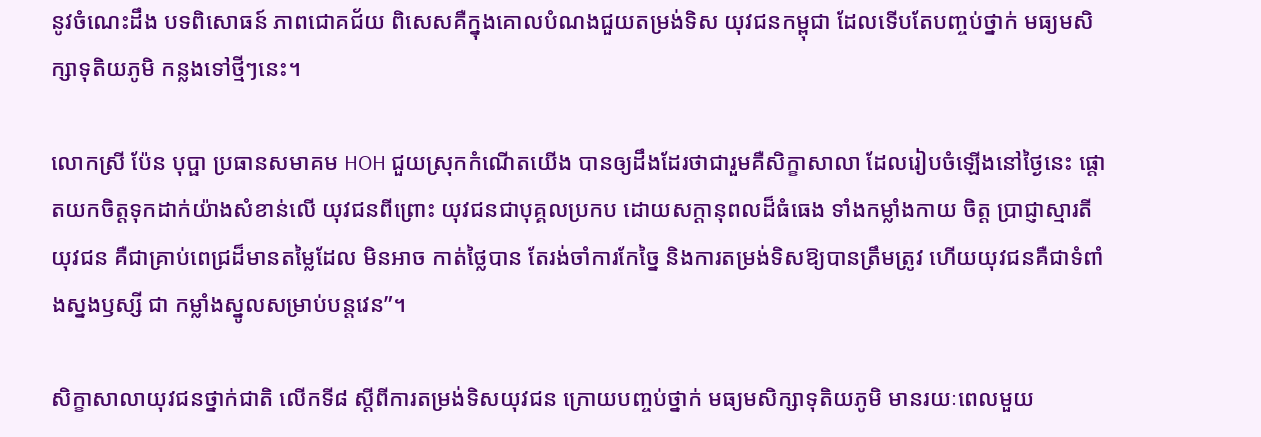នូវចំណេះដឹង បទពិសោធន៍ ភាពជោគជ័យ ពិសេសគឺក្នុងគោលបំណងជួយតម្រង់ទិស យុវជនកម្ពុជា ដែលទើបតែបញ្ចប់ថ្នាក់ មធ្យមសិក្សាទុតិយភូមិ កន្លងទៅថ្មីៗនេះ។

លោកស្រី ប៉ែន បុប្ផា ប្រធានសមាគម HOH ជួយស្រុកកំណើតយើង បានឲ្យដឹងដែរថាជារួមគឺសិក្ខាសាលា ដែលរៀបចំឡើងនៅថ្ងៃនេះ ផ្តោតយកចិត្តទុកដាក់យ៉ាងសំខាន់លើ យុវជនពីព្រោះ យុវជនជាបុគ្គលប្រកប ដោយសក្ដានុពលដ៏ធំធេង ទាំងកម្លាំងកាយ ចិត្ត ប្រាជ្ញាស្មារតី យុវជន គឺជាគ្រាប់ពេជ្រដ៏មានតម្លៃដែល មិនអាច កាត់ថ្លៃបាន តែរង់ចាំការកែច្នៃ និងការតម្រង់ទិសឱ្យបានត្រឹមត្រូវ ហើយយុវជនគឺជាទំពាំងស្នងឫស្សី ជា កម្លាំងស្នូលសម្រាប់បន្តវេន”។

សិក្ខាសាលាយុវជនថ្នាក់ជាតិ លើកទី៨ ស្ដីពីការតម្រង់ទិសយុវជន ក្រោយបញ្ចប់ថ្នាក់ មធ្យមសិក្សាទុតិយភូមិ មានរយៈពេលមួយ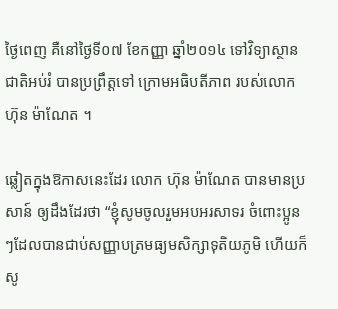ថ្ងៃពេញ គឺនៅថ្ងៃទី០៧ ខែកញ្ញា ឆ្នាំ២០១៤ ទៅវិទ្យាស្ថានជាតិអប់រំ បានប្រព្រឹត្តទៅ ក្រោមអធិបតីភាព របស់លោក ហ៊ុន ម៉ាណែត ។

ឆ្លៀតក្នុងឱកាសនេះដែរ លោក ហ៊ុន ម៉ាណែត បានមានប្រសាន៍ ឲ្យដឹងដែរថា “ខ្ញុំសូមចូលរួមអបអរសាទរ ចំពោះប្អូនៗដែលបានជាប់សញ្ញាបត្រមធ្យមសិក្សាទុតិយភូមិ ហើយក៏សូ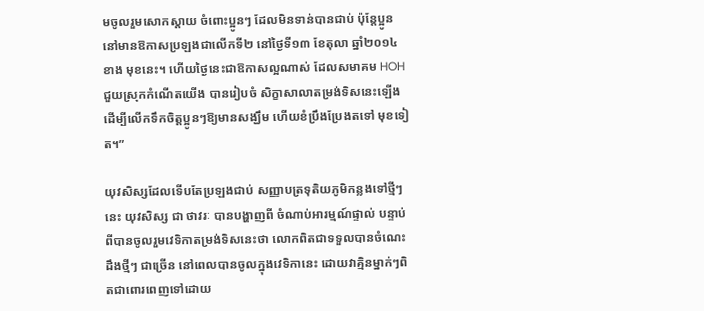មចូលរួមសោកស្តាយ ចំពោះប្អូនៗ ដែលមិនទាន់បានជាប់ ប៉ុន្តែប្អូននៅមានឱកាសប្រឡងជាលើកទី២ នៅថ្ងៃទី១៣ ខែតុលា ឆ្នាំ២០១៤ ខាង មុខនេះ។ ហើយថ្ងៃនេះជាឱកាសល្អណាស់ ដែលសមាគម HOH ជួយស្រុកកំណើតយើង បានរៀបចំ សិក្ខាសាលាតម្រង់ទិសនេះឡើង ដើម្បីលើកទឹកចិត្តប្អូនៗឱ្យមានសង្ឃឹម ហើយខំប្រឹងប្រែងតទៅ មុខទៀត។”

យុវសិស្សដែលទើបតែប្រឡងជាប់ សញ្ញាបត្រទុតិយភូមិកន្លងទៅថ្មីៗនេះ យុវសិស្ស ជា ថាវរៈ បានបង្ហាញពី ចំណាប់អារម្មណ៍ផ្ទាល់ បន្ទាប់ពីបានចូលរួមវេទិកាតម្រង់ទិសនេះថា លោកពិតជាទទួលបានចំណេះដឹងថ្មីៗ ជាច្រើន នៅពេលបានចូលក្នុងវេទិកានេះ ដោយវាគ្មិនម្នាក់ៗពិតជាពោរពេញទៅដោយ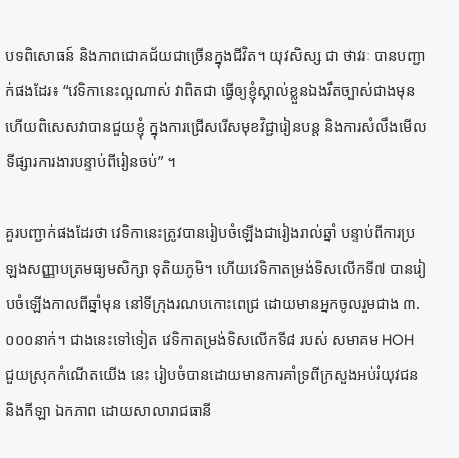បទពិសោធន៍ និងភាពជោគជ័យជាច្រើនក្នុងជីវិត។ យុវសិស្ស ជា ថាវរៈ បានបញ្ជាក់ផងដែរ៖ “វេទិកានេះល្អណាស់ វាពិតជា ធ្វើឲ្យខ្ញុំស្គាល់ខ្លួនឯងរឹតច្បាស់ជាងមុន ហើយពិសេសវាបានជួយខ្ញុំ ក្នុងការជ្រើសរើសមុខវិជ្ជារៀនបន្ត និងការសំលឹងមើលទីផ្សារការងារបន្ទាប់ពីរៀនចប់” ។

គួរបញ្ជាក់ផងដែរថា វេទិកានេះត្រូវបានរៀបចំឡើងជារៀងរាល់ឆ្នាំ បន្ទាប់ពីការប្រឡងសញ្ញាបត្រមធ្យមសិក្សា ទុតិយភូមិ។ ហើយវេទិកាតម្រង់ទិសលើកទី៧ បានរៀបចំឡើងកាលពីឆ្នាំមុន នៅទីក្រុងរណបកោះពេជ្រ ដោយមានអ្នកចូលរួមជាង ៣.០០០នាក់។ ជាងនេះទៅទៀត វេទិកាតម្រង់ទិសលើកទី៨ របស់ សមាគម HOH ជួយស្រុកកំណើតយើង នេះ រៀបចំបានដោយមានការគាំទ្រពីក្រសួងអប់រំយុវជន និងកីឡា ឯកភាព ដោយសាលារាជធានី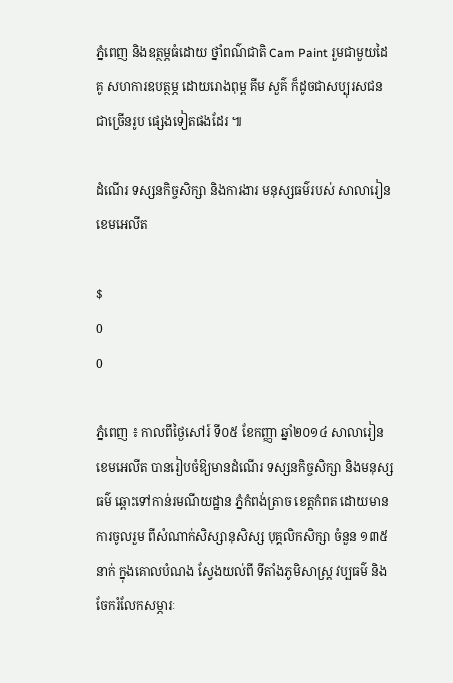ភ្នំពេញ និងឧត្ថម្ភធំដោយ ថ្នាំពណ៌ជាតិ Cam Paint រួមជាមួយដៃគូ សហការឧបត្ថម្ភ ដោយរោងពុម្ព គីម សួគ៌ ក៏ដូចជាសប្បុរសជនជាច្រើនរូប ផ្សេងទៀតផងដែរ ៕

ដំណើរ ទស្សនកិច្ចសិក្សា និងការងារ មនុស្សធម៌របស់ សាលារៀន ខេមអេលីត

$
0
0

ភ្នំពេញ ៖ កាលពីថ្ងៃសៅរ៍ ទី០៥ ខែកញ្ញា ឆ្នាំ២០១៤ សាលារៀន ខេមអេលីត បានរៀបចំឱ្យមានដំណើរ ទស្សនកិច្ចសិក្សា និងមនុស្សធម៌ ឆ្ពោះទៅកាន់រមណីយដ្ឋាន ភ្នំកំពង់ត្រាច ខេត្តកំពត ដោយមានការចូលរួម ពីសំណាក់សិស្សានុសិស្ស បុគ្គលិកសិក្សា ចំនួន ១៣៥នាក់ ក្នុងគោលបំណង ស្វែងយល់ពី ទីតាំងភូមិសាស្ត្រ វប្បធម៌ និងចែករំលែកសម្ភារៈ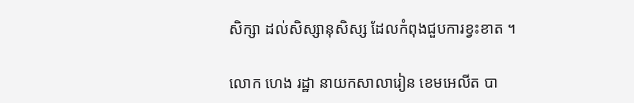សិក្សា ដល់សិស្សានុសិស្ស ដែលកំពុងជួបការខ្វះខាត ។

លោក ហេង រដ្ឋា នាយកសាលារៀន ខេមអេលីត បា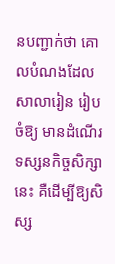នបញ្ជាក់ថា គោលបំណងដែលសាលារៀន រៀបចំឱ្យ មានដំណើរទស្សនកិច្ចសិក្សានេះ គឺដើម្បីឱ្យសិស្ស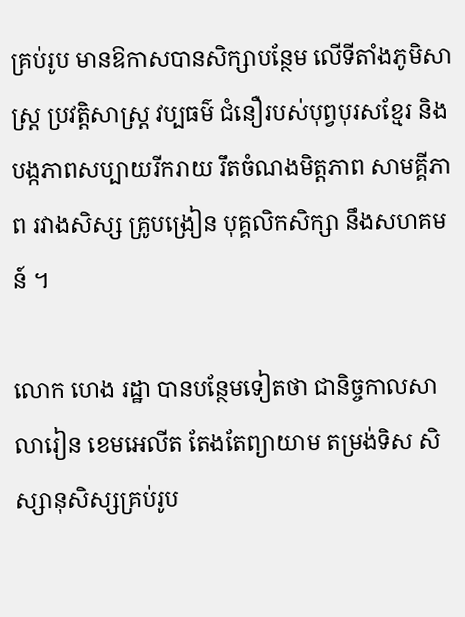គ្រប់រូប មានឱកាសបានសិក្សាបន្ថែម លើទីតាំងភូមិសាស្ត្រ ប្រវត្តិសាស្ត្រ វប្បធម៌ ជំនឿរបស់បុព្វបុរសខ្មែរ និងបង្កភាពសប្បាយរីករាយ រឹតចំណងមិត្តភាព សាមគ្គីភាព រវាងសិស្ស គ្រូបង្រៀន បុគ្គលិកសិក្សា នឹងសហគមន៍ ។

លោក ហេង រដ្ឋា បានបន្ថែមទៀតថា ជានិច្ចកាលសាលារៀន ខេមអេលីត តែងតែព្យាយាម តម្រង់ទិស សិស្សានុសិស្សគ្រប់រូប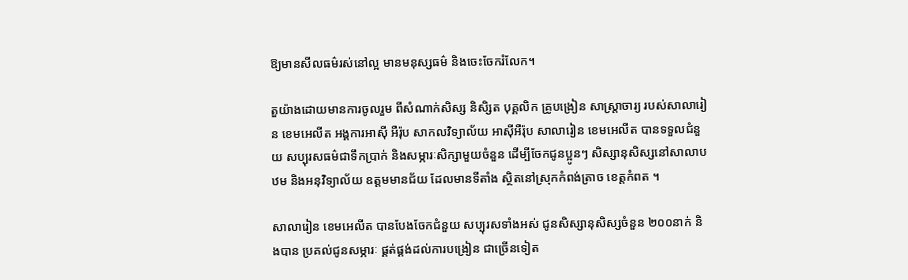ឱ្យមានសីលធម៌រស់នៅល្អ មានមនុស្សធម៌ និងចេះចែករំលែក។

តួយ៉ាងដោយមានការចូលរួម ពីសំណាក់សិស្ស និសិ្សត បុគ្គលិក គ្រូបង្រៀន សាស្ត្រាចារ្យ របស់សាលារៀន ខេមអេលីត អង្គការអាស៊ី អឺរ៉ុប សាកលវិទ្យាល័យ អាស៊ីអឺរ៉ុប សាលារៀន ខេមអេលីត បានទទួលជំនួយ សប្បុរសធម៌ជាទឹកប្រាក់ និងសម្ភារៈសិក្សាមួយចំនួន ដើម្បីចែកជូនប្អូនៗ សិស្សានុសិស្សនៅសាលាបឋម និងអនុវិទ្យាល័យ ឧត្តមមានជ័យ ដែលមានទីតាំង ស្ថិតនៅស្រុកកំពង់ត្រាច ខេត្តកំពត ។

សាលារៀន ខេមអេលីត បានបែងចែកជំនួយ សប្បុរសទាំងអស់ ជូនសិស្សានុសិស្សចំនួន ២០០នាក់ និងបាន ប្រគល់ជូនសម្ភារៈ ផ្គត់ផ្គង់ដល់ការបង្រៀន ជាច្រើនទៀត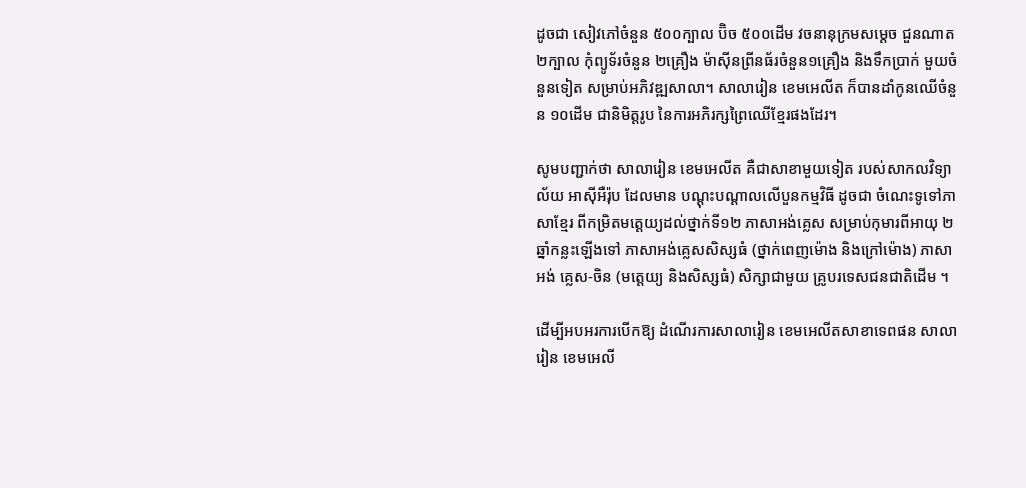ដូចជា សៀវភៅចំនួន ៥០០ក្បាល ប៊ិច ៥០០ដើម វចនានុក្រមសម្តេច ជួនណាត ២ក្បាល កុំព្យូទ័រចំនួន ២គ្រឿង ម៉ាស៊ីនព្រីនធ័រចំនួន១គ្រឿង និងទឹកប្រាក់ មួយចំនួនទៀត សម្រាប់អភិវឌ្ឍសាលា។ សាលារៀន ខេមអេលីត ក៏បានដាំកូនឈើចំនួន ១០ដើម ជានិមិត្តរូប នៃការអភិរក្សព្រៃឈើខ្មែរផងដែរ។

សូមបញ្ជាក់ថា សាលារៀន ខេមអេលីត គឺជាសាខាមួយទៀត របស់សាកលវិទ្យាល័យ អាស៊ីអឺរ៉ុប ដែលមាន បណ្តុះបណ្តាលលើបួនកម្មវិធី ដូចជា ចំណេះទូទៅភាសាខ្មែរ ពីកម្រិតមត្តេយ្យដល់ថ្នាក់ទី១២ ភាសាអង់គ្លេស សម្រាប់កុមារពីអាយុ ២ឆ្នាំកន្លះឡើងទៅ ភាសាអង់គ្លេសសិស្សធំ (ថ្នាក់ពេញម៉ោង និងក្រៅម៉ោង) ភាសាអង់ គ្លេស-ចិន (មត្តេយ្យ និងសិស្សធំ) សិក្សាជាមួយ គ្រូបរទេសជនជាតិដើម ។

ដើម្បីអបអរការបើកឱ្យ ដំណើរការសាលារៀន ខេមអេលីតសាខាទេពផន សាលារៀន ខេមអេលី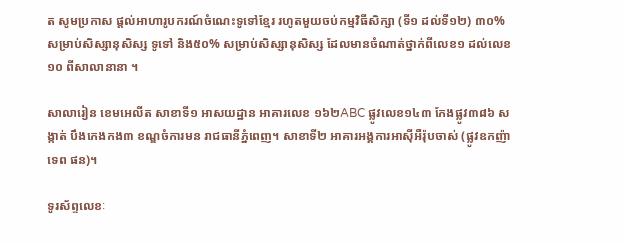ត សូមប្រកាស ផ្តល់អាហារូបករណ៍ចំណេះទូទៅខ្មែរ រហូតមួយចប់កម្មវិធីសិក្សា (ទី១ ដល់ទី១២) ៣០% សម្រាប់សិស្សានុសិស្ស ទូទៅ និង៥០% សម្រាប់សិស្សានុសិស្ស ដែលមានចំណាត់ថ្នាក់ពីលេខ១ ដល់លេខ១០ ពីសាលានានា ។

សាលារៀន ខេមអេលីត សាខាទី១ អាសយដ្ឋាន អាគារលេខ ១៦២ABC ផ្លូវលេខ១៤៣ កែងផ្លូវ៣៨៦ សង្កាត់ បឹងកេងកង៣ ខណ្ឌចំការមន រាជធានីភ្នំពេញ។ សាខាទី២ អាគារអង្គការអាស៊ីអឺរ៉ុបចាស់ (ផ្លូវឧកញ៉ា ទេព ផន)។

ទូរស័ព្ទលេខៈ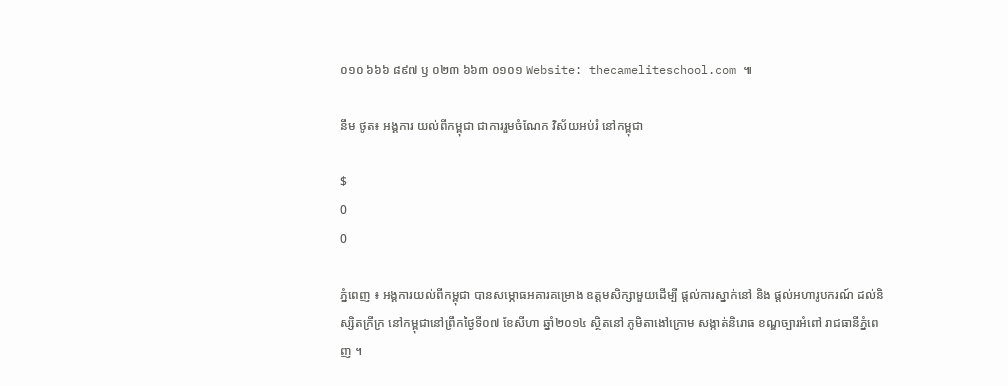០១០ ៦៦៦ ៨៩៧ ឫ ០២៣ ៦៦៣ ០១០១ Website: thecameliteschool.com ៕

នឹម ថូត៖ អង្គការ យល់ពីកម្ពុជា ជាការរួមចំណែក វិស័យអប់រំ នៅកម្ពុជា

$
0
0

ភ្នំពេញ ៖ អង្គការយល់ពីកម្ពុជា បានសម្ភោធអគារគម្រោង ឧត្តមសិក្សាមួយដើម្បី ផ្តល់ការស្នាក់នៅ និង ផ្តល់អហារូបករណ៍ ដល់និស្សិតក្រីក្រ នៅកម្ពុជានៅព្រឹកថ្ងៃទី០៧ ខែសីហា ឆ្នាំ២០១៤ ស្ថិតនៅ ភូមិតាងៅក្រោម សង្កាត់និរោធ ខណ្ឌច្បារអំពៅ រាជធានីភ្នំពេញ ។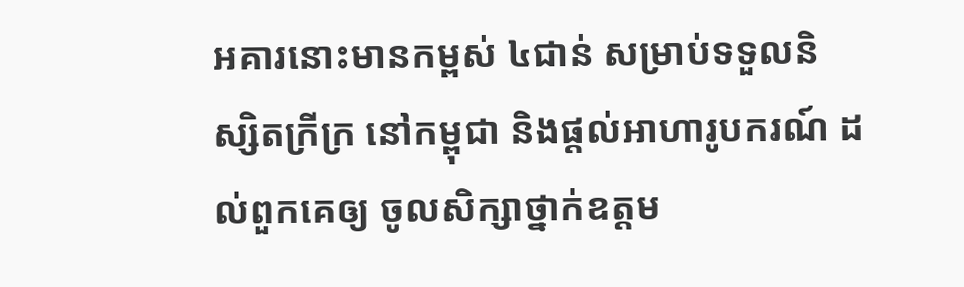អគារនោះមានកម្ពស់ ៤ជាន់ សម្រាប់ទទួលនិស្សិតក្រីក្រ នៅកម្ពុជា និងផ្តល់អាហារូបករណ៍ ដល់ពួកគេឲ្យ ចូលសិក្សាថ្នាក់ឧត្តម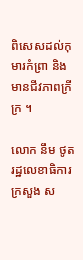ពិសេសដល់កុមារកំព្រា និងមានជីវភាពក្រីក្រ ។

លោក នឹម ថូត រដ្ឋលេខាធិការក្រសួង ស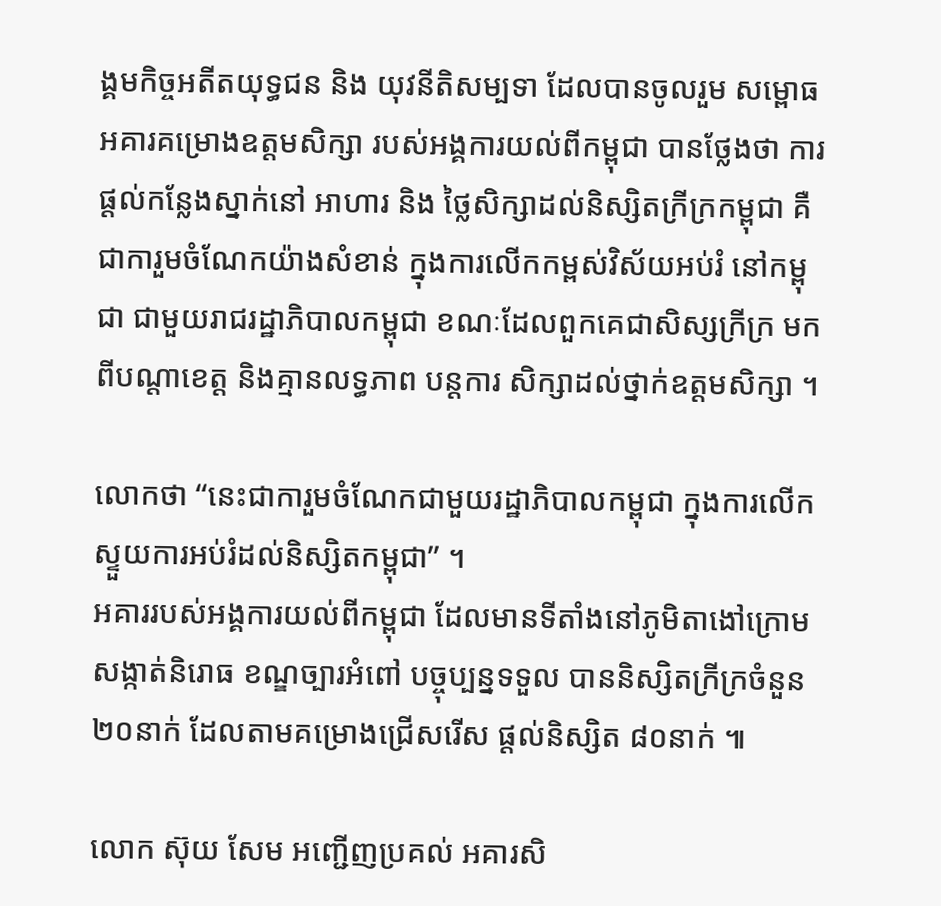ង្គមកិច្ចអតីតយុទ្ធជន និង យុវនីតិសម្បទា ដែលបានចូលរួម សម្ពោធ អគារគម្រោងឧត្តមសិក្សា របស់អង្គការយល់ពីកម្ពុជា បានថ្លែងថា ការផ្តល់កន្លែងស្នាក់នៅ អាហារ និង ថ្លៃសិក្សាដល់និស្សិតក្រីក្រកម្ពុជា គឺជាការួមចំណែកយ៉ាងសំខាន់ ក្នុងការលើកកម្ពស់វិស័យអប់រំ នៅកម្ពុជា ជាមួយរាជរដ្ឋាភិបាលកម្ពុជា ខណៈដែលពួកគេជាសិស្សក្រីក្រ មកពីបណ្តាខេត្ត និងគ្មានលទ្ធភាព បន្តការ សិក្សាដល់ថ្នាក់ឧត្តមសិក្សា ។

លោកថា “នេះជាការួមចំណែកជាមួយរដ្ឋាភិបាលកម្ពុជា ក្នុងការលើកស្ទួយការអប់រំដល់និស្សិតកម្ពុជា” ។
អគាររបស់អង្គការយល់ពីកម្ពុជា ដែលមានទីតាំងនៅភូមិតាងៅក្រោម សង្កាត់និរោធ ខណ្ឌច្បារអំពៅ បច្ចុប្បន្នទទួល បាននិស្សិតក្រីក្រចំនួន ២០នាក់ ដែលតាមគម្រោងជ្រើសរើស ផ្តល់និស្សិត ៨០នាក់ ៕

លោក ស៊ុយ សែម អញ្ជើញប្រគល់ អគារសិ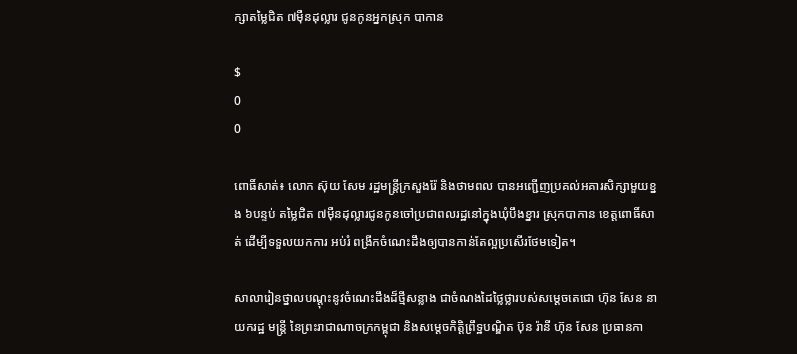ក្សាតម្លៃជិត ៧ម៉ឺនដុល្លារ ជូនកូនអ្នកស្រុក បាកាន

$
0
0

ពោធិ៍សាត់៖ លោក ស៊ុយ សែម រដ្ឋមន្រ្តីក្រសួងរ៉ែ និងថាមពល បានអញ្ជើញប្រគល់អគារសិក្សាមួយខ្នង ៦បន្ទប់ តម្លៃជិត ៧ម៉ឺនដុល្លារជូនកូនចៅប្រជាពលរដ្ឋនៅក្នុងឃុំបឹងខ្នារ ស្រុកបាកាន ខេត្តពោធិ៍សាត់ ដើម្បីទទួលយកការ អប់រំ ពង្រីកចំណេះដឹងឲ្យបានកាន់តែល្អប្រសើរថែមទៀត។

សាលារៀនថ្នាលបណ្តុះនូវចំណេះដឹងដ៏ថ្មីសន្លាង ជាចំណងដៃថ្លៃថ្លារបស់សម្តេចតេជោ ហ៊ុន សែន នាយករដ្ឋ មន្រ្តី នៃព្រះរាជាណាចក្រកម្ពុជា និងសម្តេចកិត្តិព្រឹទ្ឋបណ្ឌិត ប៊ុន រ៉ានី ហ៊ុន សែន ប្រធានកា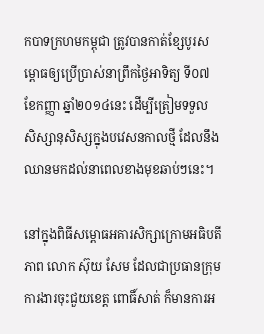កបាទក្រហមកម្ពុជា ត្រូវបានកាត់ខ្សែបូរសម្ពោធឲ្យប្រើប្រាស់នាព្រឹកថ្ងៃអាទិត្យ ទី០៧ ខែកញ្ញា ឆ្នាំ២០១៤នេះ ដើម្បីត្រៀមទទួល សិស្សានុសិស្សក្នុងបវេសនកាលថ្មី ដែលនឹងឈានមកដល់នាពេលខាងមុខឆាប់ៗនេះ។

នៅក្នុងពិធីសម្ពោធអគារសិក្សាក្រោមអធិបតីភាព លោក ស៊ុយ សែម ដែលជាប្រធានក្រុមការងារចុះជួយខេត្ត ពោធិ៍សាត់ ក៏មានការអ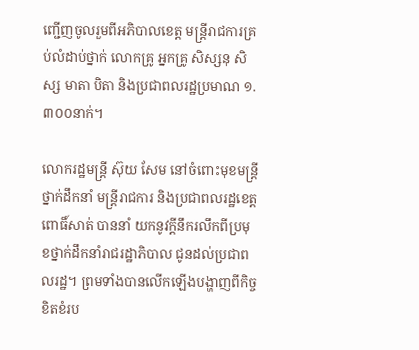ញ្ជើញចូលរួមពីអភិបាលខេត្ត មន្រ្តីរាជការគ្រប់លំដាប់ថ្នាក់ លោកគ្រូ អ្នកគ្រូ សិស្សនុ សិស្ស មាតា បិតា និងប្រជាពលរដ្ឋប្រមាណ ១.៣០០នាក់។

លោករដ្ឋមន្ត្រី ស៊ុយ សែម នៅចំពោះមុខមន្រ្តីថ្នាក់ដឹកនាំ មន្រ្តីរាជការ និងប្រជាពលរដ្ឋខេត្តពោធិ៍សាត់ បាននាំ យកនូវក្តីនឹករលឹកពីប្រមុខថ្នាក់ដឹកនាំរាជរដ្ឋាភិបាល ជូនដល់ប្រជាពលរដ្ឋ។ ព្រមទាំងបានលើកឡើងបង្ហាញពីកិច្ច ខិតខំរប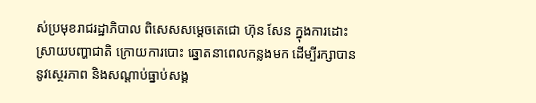ស់ប្រមុខរាជរដ្ឋាភិបាល ពិសេសសម្តេចតេជោ ហ៊ុន សែន ក្នុងការដោះស្រាយបញ្ហាជាតិ ក្រោយការបោះ ឆ្នោតនាពេលកន្លងមក ដើម្បីរក្សាបាននូវស្ថេរភាព និងសណ្តាប់ធ្នាប់សង្គ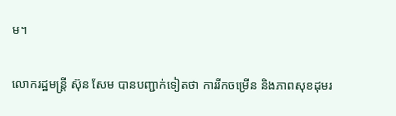ម។

លោករដ្ឋមន្ត្រី ស៊ុន សែម បានបញ្ជាក់ទៀតថា ការរីកចម្រើន និងភាពសុខដុមរ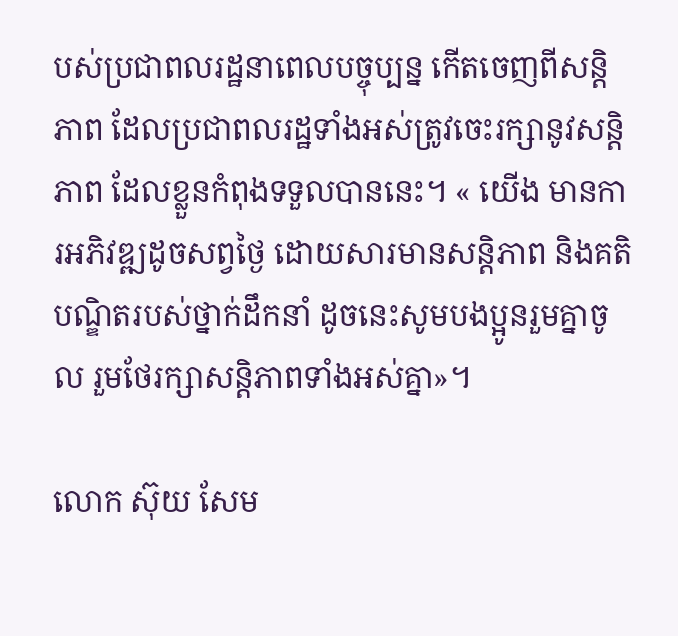បស់ប្រជាពលរដ្ឋនាពេលបច្ចុប្បន្ន កើតចេញពីសន្តិភាព ដែលប្រជាពលរដ្ឋទាំងអស់ត្រូវចេះរក្សានូវសន្តិភាព ដែលខ្លួនកំពុងទទួលបាននេះ។ « យើង មានការអភិវឌ្ឍដូចសព្វថ្ងៃ ដោយសារមានសន្តិភាព និងគតិបណ្ឌិតរបស់ថ្នាក់ដឹកនាំ ដូចនេះសូមបងប្អូនរួមគ្នាចូល រួមថែរក្សាសន្តិភាពទាំងអស់គ្នា»។

លោក ស៊ុយ សែម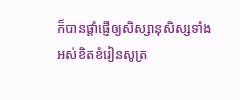ក៏បានផ្តាំផ្ញើឲ្យសិស្សានុសិស្សទាំងអស់ខិតខំរៀនសូត្រ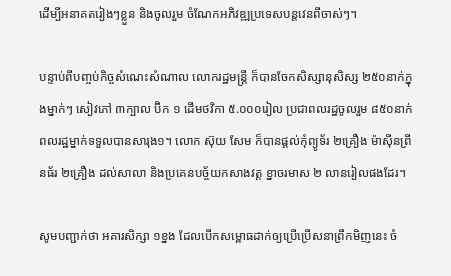ដើម្បីអនាគតរៀងៗខ្លួន និងចូលរួម ចំណែកអភិវឌ្ឍប្រទេសបន្តវេនពីចាស់ៗ។

បន្ទាប់ពីបញ្ចប់កិច្ចសំណេះសំណាល លោករដ្ឋមន្រ្តី ក៏បានចែកសិស្សានុសិស្ស ២៥០នាក់ក្នុងម្នាក់ៗ សៀវភៅ ៣ក្បាល ប៊ិក ១ ដើមថវិកា ៥.០០០រៀល ប្រជាពលរដ្ឋចូលរួម ៨៥០នាក់ ពលរដ្ឋម្នាក់ទទួលបានសារុង១។ លោក ស៊ុយ សែម ក៏បានផ្តល់កុំព្យូទ័រ ២គ្រឿង ម៉ាស៊ីនព្រីនធ័រ ២គ្រឿង ដល់សាលា និងប្រគេនបច្ច័យកសាងវត្ត ខ្នាចរមាស ២ លានរៀលផងដែរ។

សូមបញ្ជាក់ថា អគារសិក្សា ១ខ្នង ដែលបើកសម្ពោធដាក់ឲ្យប្រើប្រើសនាព្រឹកមិញនេះ ចំ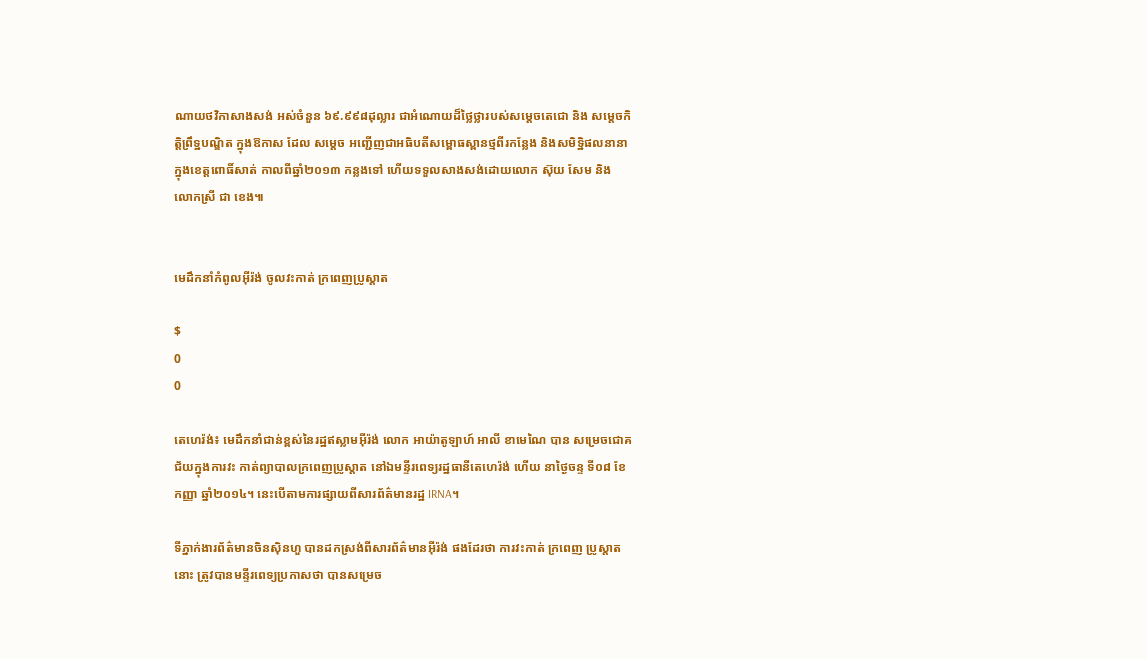ណាយថវិកាសាងសង់ អស់ចំនួន ៦៩.៩៩៨ដុល្លារ ជាអំណោយដ៏ថ្លៃថ្លារបស់សម្តេចតេជោ និង សម្តេចកិត្តិព្រឹទ្ឋបណ្ឌិត ក្នុងឱកាស ដែល សម្តេច អញ្ជើញជាអធិបតីសម្ពោធស្ពានថ្មពីរកន្លែង និងសមិទ្ឋិផលនានា ក្នុងខេត្តពោធិ៍សាត់ កាលពីឆ្នាំ២០១៣ កន្លងទៅ ហើយទទួលសាងសង់ដោយលោក ស៊ុយ សែម និង លោកស្រី ជា ខេង៕


មេដឹកនាំកំពូលអ៊ីរ៉ង់ ចូលវះកាត់ ក្រពេញប្រូស្តាត

$
0
0

តេហេរ៉ង់៖ មេដឹកនាំជាន់ខ្ពស់នៃរដ្ឋឥស្លាមអ៊ីរ៉ង់ លោក អាយ៉ាតូឡាហ៍ អាលី ខាមេណៃ បាន សម្រេចជោគជ័យក្នុងការវះ កាត់ព្យាបាលក្រពេញប្រូស្តាត នៅឯមន្ទីរពេទ្យរដ្ឋធានីតេហេរ៉ង់ ហើយ នាថ្ងៃចន្ទ ទី០៨ ខែកញ្ញា ឆ្នាំ២០១៤។ នេះបើតាមការផ្សាយពីសារព័ត៌មានរដ្ឋ IRNA។

ទីភ្នាក់ងារព័ត៌មានចិនស៊ិនហួ បានដកស្រង់ពីសារព័ត៌មានអ៊ីរ៉ង់ ផងដែរថា ការវះកាត់ ក្រពេញ ប្រូស្តាតនោះ ត្រូវបានមន្ទីរពេទ្យប្រកាសថា បានសម្រេច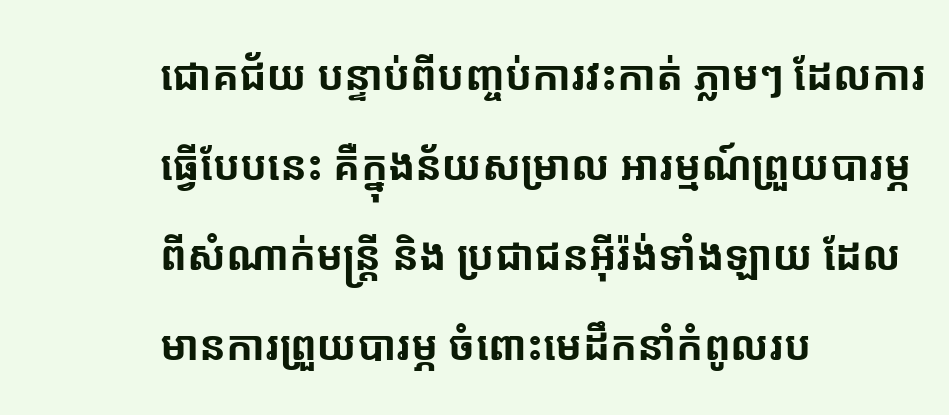ជោគជ័យ បន្ទាប់ពីបញ្ចប់ការវះកាត់ ភ្លាមៗ ដែលការធ្វើបែបនេះ គឺក្នុងន័យសម្រាល អារម្មណ៍ព្រួយបារម្ភពីសំណាក់មន្ត្រី និង ប្រជាជនអ៊ីរ៉ង់ទាំងឡាយ ដែលមានការព្រួយបារម្ភ ចំពោះមេដឹកនាំកំពូលរប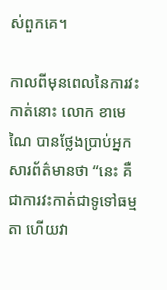ស់ពួកគេ។

កាលពីមុនពេលនៃការវះកាត់នោះ លោក ខាមេណៃ បានថ្លែងប្រាប់អ្នកសារព័ត៌មានថា “នេះ គឺជាការវះកាត់ជាទូទៅធម្មតា ហើយវា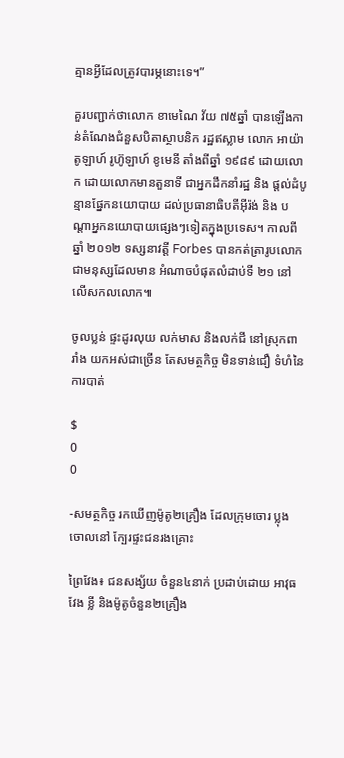គ្មានអ្វីដែលត្រូវបារម្ភនោះទេ។”

គួរបញ្ជាក់ថាលោក ខាមេណៃ វ័យ ៧៥ឆ្នាំ បានឡើងកាន់តំណែងជំនួសបិតាស្ថាបនិក រដ្ឋឥស្លាម លោក អាយ៉ាតូឡាហ៍ រូហ៊ូឡាហ៍ ខូមេនី តាំងពីឆ្នាំ ១៩៨៩ ដោយលោក ដោយលោកមានតួនាទី ជាអ្នកដឹកនាំរដ្ឋ និង ផ្តល់ដំបូន្មានផ្នែកនយោបាយ ដល់ប្រធានាធិបតីអ៊ីរ៉ង់ និង បណ្តាអ្នកនយោបាយផ្សេងៗទៀតក្នុងប្រទេស។ កាលពីឆ្នាំ ២០១២ ទស្សនាវត្តី Forbes បានកត់ត្រារូបលោក ជាមនុស្សដែលមាន អំណាចបំផុតលំដាប់ទី ២១ នៅលើសកលលោក៕

ចូលប្លន់ ផ្ទះដូរលុយ លក់មាស និងលក់ជី នៅស្រុកពារាំង យកអស់ជាច្រើន តែសមត្ថកិច្ច មិនទាន់ជឿ ទំហំនៃការបាត់

$
0
0

-សមត្ថកិច្ច រកឃើញម៉ូតូ២គ្រឿង ដែលក្រុមចោរ ប្លុងចោលនៅ ក្បែរផ្ទះជនរងគ្រោះ

ព្រៃវែង៖ ជនសង្ស័យ ចំនួន៤នាក់ ប្រដាប់ដោយ អាវុធ វែង ខ្លី និងម៉ូតូចំនួន២គ្រឿង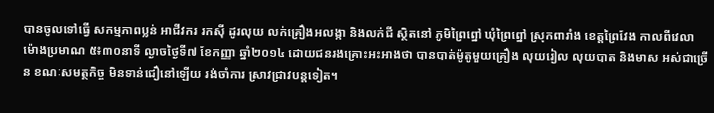បានចូលទៅធ្វើ សកម្មភាពប្លន់ អាជីវករ រកស៊ី ដូរលុយ លក់គ្រឿងអលង្កា និងលក់ជី ស្ថិតនៅ ភូមិព្រៃព្នៅ ឃុំព្រៃព្នៅ ស្រុកពារាំង ខេត្តព្រៃវែង កាលពីវេលា ម៉ោងប្រមាណ ៥៖៣០នាទី ល្ងាចថ្ងៃទី៧ ខែកញ្ញា ឆ្នាំ២០១៤ ដោយជនរងគ្រោះអះអាងថា បានបាត់ម៉ូតូមួយគ្រឿង លុយរៀល លុយបាត និងមាស អស់ជាច្រើន ខណៈសមត្ថកិច្ច មិនទាន់ជឿនៅឡើយ រង់ចាំការ ស្រាវជ្រាវបន្តទៀត។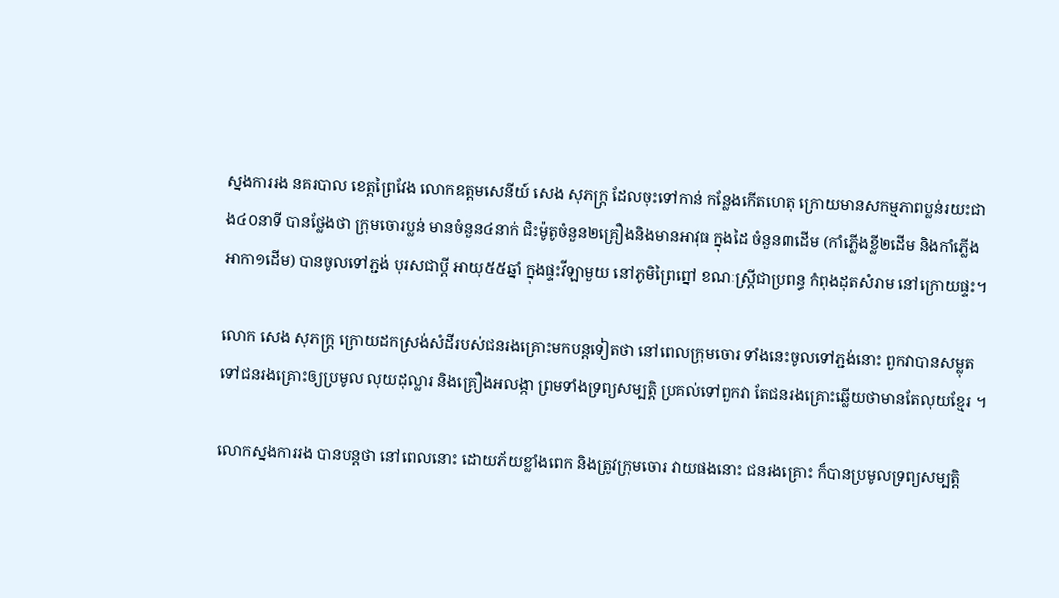ស្នងការរង នគរបាល ខេត្តព្រៃវែង លោកឧត្តមសេនីយ៍ សេង សុភក្រ្ត ដែលចុះទៅកាន់ កន្លែងកើតហេតុ ក្រោយមានសកម្មភាពប្លន់រយះជាង៤០នាទី បានថ្លែងថា ក្រុមចោរប្លន់ មានចំនួន៤នាក់ ជិះម៉ូតូចំនួន២គ្រឿងនិងមានអាវុធ ក្នុងដៃ ចំនួន៣ដើម (កាំភ្លើងខ្លី២ដើម និងកាំភ្លើងអាកា១ដើម) បានចូលទៅភ្ជង់ បុរសជាប្តី អាយុ៥៥ឆ្នាំ ក្នុងផ្ទះវីឡាមួយ នៅភូមិព្រៃព្នៅ ខណៈស្រ្តីជាប្រពន្ធ កំពុងដុតសំរាម នៅក្រោយផ្ទះ។

លោក សេង សុភក្រ្ត ក្រោយដកស្រង់សំដីរបស់ជនរងគ្រោះមកបន្តទៀតថា នៅពេលក្រុមចោរ ទាំងនេះចូលទៅភ្ជង់នោះ ពួកវាបានសម្លុត ទៅជនរងគ្រោះឲ្យប្រមូល លុយដុល្លារ និងគ្រឿងអលង្កា ព្រមទាំងទ្រព្យសម្បត្តិ ប្រគល់ទៅពួកវា តែជនរងគ្រោះឆ្លើយថាមានតែលុយខ្មែរ ។

លោកស្នងការរង បានបន្តថា នៅពេលនោះ ដោយភ័យខ្លាំងពេក និងត្រូវក្រុមចោរ វាយផងនោះ ជនរងគ្រោះ ក៏បានប្រមូលទ្រព្យសម្បត្តិ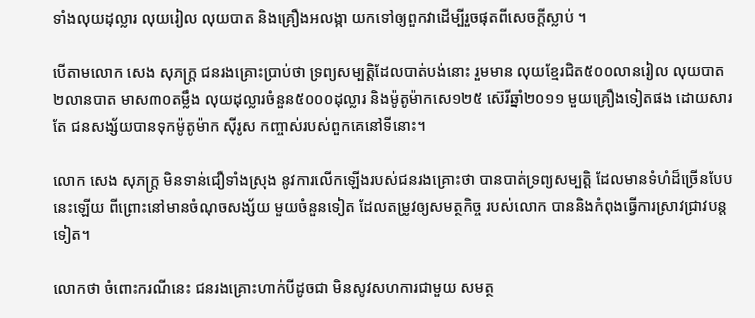ទាំងលុយដុល្លារ លុយរៀល លុយបាត និងគ្រឿងអលង្កា យកទៅឲ្យពួកវាដើម្បីរួចផុតពីសេចក្តីស្លាប់ ។

បើតាមលោក សេង សុភក្រ្ត ជនរងគ្រោះប្រាប់ថា ទ្រព្យសម្បត្តិដែលបាត់បង់នោះ រួមមាន លុយខ្មែរជិត៥០០លានរៀល លុយបាត២លានបាត មាស៣០តម្លឹង លុយដុល្លារចំនួន៥០០០ដុល្លារ និងម៉ូតូម៉ាកសេ១២៥ ស៊េរីឆ្នាំ២០១១ មួយគ្រឿងទៀតផង ដោយសារតែ ជនសង្ស័យបានទុកម៉ូតូម៉ាក ស៊ីរូស កញ្ចាស់របស់ពួកគេនៅទីនោះ។

លោក សេង សុភក្រ្ត មិនទាន់ជឿទាំងស្រុង នូវការលើកឡើងរបស់ជនរងគ្រោះថា បានបាត់ទ្រព្យសម្បត្តិ ដែលមានទំហំដ៏ច្រើនបែបនេះឡើយ ពីព្រោះនៅមានចំណុចសង្ស័យ មួយចំនួនទៀត ដែលតម្រូវឲ្យសមត្ថកិច្ច របស់លោក បាននិងកំពុងធ្វើការស្រាវជ្រាវបន្តទៀត។

លោកថា ចំពោះករណីនេះ ជនរងគ្រោះហាក់បីដូចជា មិនសូវសហការជាមួយ សមត្ថ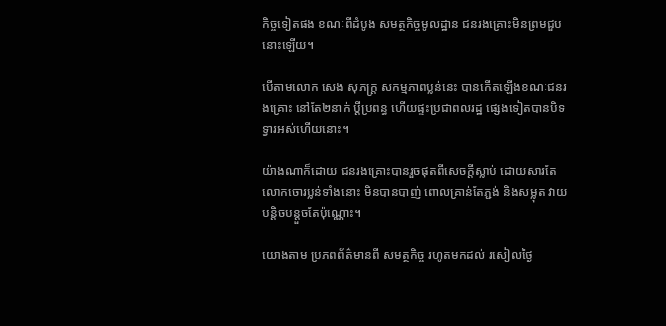កិច្ចទៀតផង ខណៈពីដំបូង សមត្ថកិច្ចមូលដ្ឋាន ជនរងគ្រោះមិនព្រមជួបនោះឡើយ។

បើតាមលោក សេង សុភក្រ្ត សកម្មភាពប្លន់នេះ បានកើតឡើងខណៈជនរងគ្រោះ នៅតែ២នាក់ ប្តីប្រពន្ធ ហើយផ្ទះប្រជាពលរដ្ឋ ផ្សេងទៀតបានបិទទ្វារអស់ហើយនោះ។

យ៉ាងណាក៏ដោយ ជនរងគ្រោះបានរួចផុតពីសេចក្តីស្លាប់ ដោយសារតែលោកចោរប្លន់ទាំងនោះ មិនបានបាញ់ ពោលគ្រាន់តែភ្ជង់ និងសម្លុត វាយបន្តិចបន្តួចតែប៉ុណ្ណោះ។

យោងតាម ប្រភពព័ត៌មានពី សមត្ថកិច្ច រហូតមកដល់ រសៀលថ្ងៃ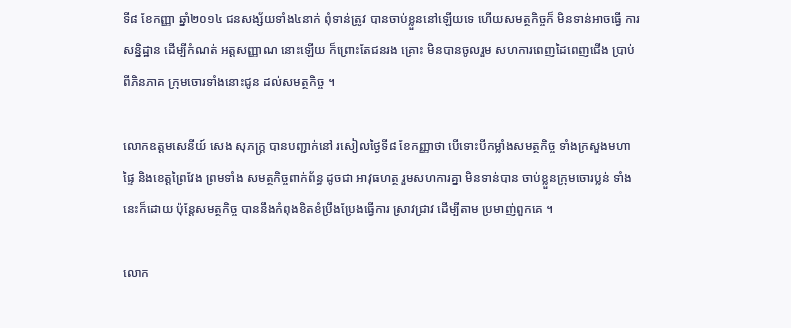ទី៨ ខែកញ្ញា ឆ្នាំ២០១៤ ជនសង្ស័យទាំង៤នាក់ ពុំទាន់ត្រូវ បានចាប់ខ្លួននៅឡើយទេ ហើយសមត្ថកិច្ចក៏ មិនទាន់អាចធ្វើ ការសន្និដ្ឋាន ដើម្បីកំណត់ អត្ដសញ្ញាណ នោះឡើយ ក៏ព្រោះតែជនរង គ្រោះ មិនបានចូលរួម សហការពេញដៃពេញជើង ប្រាប់ពីភិនភាគ ក្រុមចោរទាំងនោះជូន ដល់សមត្ថកិច្ច ។

លោកឧត្ដមសេនីយ៍ សេង សុភក្ដ្រ បានបញ្ជាក់នៅ រសៀលថ្ងៃទី៨ ខែកញ្ញាថា បើទោះបីកម្លាំងសមត្ថកិច្ច ទាំងក្រសួងមហាផ្ទៃ និងខេត្ដព្រៃវែង ព្រមទាំង សមត្ថកិច្ចពាក់ព័ន្ធ ដូចជា អាវុធហត្ថ រួមសហការគ្នា មិនទាន់បាន ចាប់ខ្លួនក្រុមចោរប្លន់ ទាំងនេះក៏ដោយ ប៉ុន្ដែសមត្ថកិច្ច បាននឹងកំពុងខិតខំប្រឹងប្រែងធ្វើការ ស្រាវជ្រាវ ដើម្បីតាម ប្រមាញ់ពួកគេ ។

លោក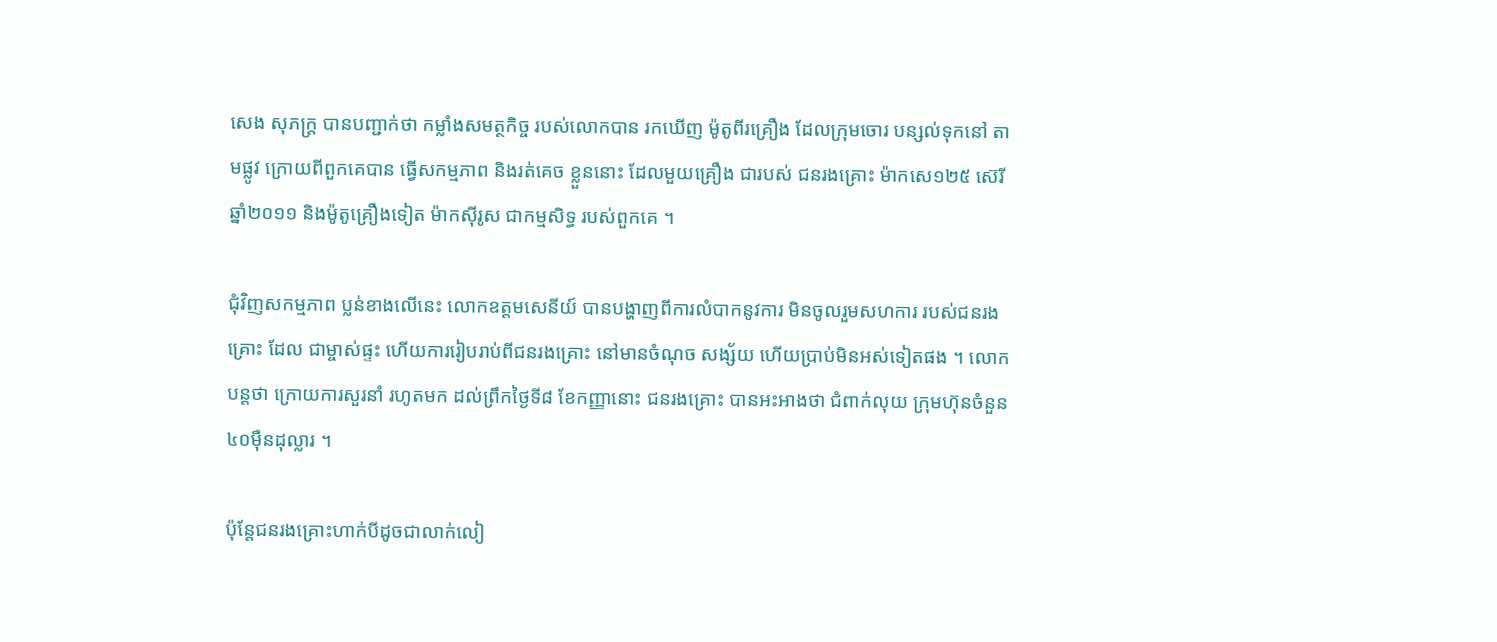សេង សុភក្ដ្រ បានបញ្ជាក់ថា កម្លាំងសមត្ថកិច្ច របស់លោកបាន រកឃើញ ម៉ូតូពីរគ្រឿង ដែលក្រុមចោរ បន្សល់ទុកនៅ តាមផ្លូវ ក្រោយពីពួកគេបាន ធ្វើសកម្មភាព និងរត់គេច ខ្លួននោះ ដែលមួយគ្រឿង ជារបស់ ជនរងគ្រោះ ម៉ាកសេ១២៥ ស៊េរី ឆ្នាំ២០១១ និងម៉ូតូគ្រឿងទៀត ម៉ាកស៊ីរូស ជាកម្មសិទ្ធ របស់ពួកគេ ។

ជុំវិញសកម្មភាព ប្លន់ខាងលើនេះ លោកឧត្ដមសេនីយ៍ បានបង្ហាញពីការលំបាកនូវការ មិនចូលរួមសហការ របស់ជនរងគ្រោះ ដែល ជាម្ចាស់ផ្ទះ ហើយការរៀបរាប់ពីជនរងគ្រោះ នៅមានចំណុច សង្ស័យ ហើយប្រាប់មិនអស់ទៀតផង ។ លោកបន្ដថា ក្រោយការសួរនាំ រហូតមក ដល់ព្រឹកថ្ងៃទី៨ ខែកញ្ញានោះ ជនរងគ្រោះ បានអះអាងថា ជំពាក់លុយ ក្រុមហ៊ុនចំនួន ៤០ម៉ឺនដុល្លារ ។

ប៉ុន្ដែជនរងគ្រោះហាក់បីដូចជាលាក់លៀ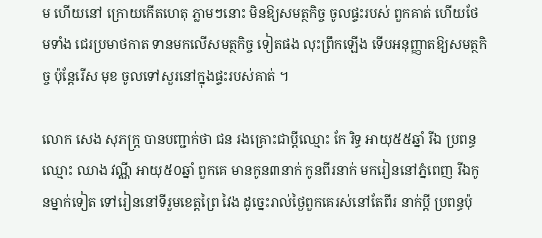ម ហើយនៅ ក្រោយកើតហេតុ ភ្លាមៗនោះ មិនឱ្យសមត្ថកិច្ច ចូលផ្ទះរបស់ ពួកគាត់ ហើយថែមទាំង ជេរប្រមាថកាត ទានមកលើសមត្ថកិច្ច ទៀតផង លុះព្រឹកឡើង ទើបអនុញ្ញាតឱ្យសមត្ថកិច្ច ប៉ុន្ដែរើស មុខ ចូលទៅសួរនៅក្នុងផ្ទះរបស់គាត់ ។

លោក សេង សុភក្ដ្រ បានបញ្ជាក់ថា ជន រងគ្រោះជាប្ដីឈ្មោះ កែ រិទ្ធ អាយុ៥៥ឆ្នាំ រីឯ ប្រពន្ធឈ្មោះ ឈាង វណ្ណី អាយុ៥០ឆ្នាំ ពួកគេ មានកូន៣នាក់ កូនពីរនាក់ មករៀននៅភ្នំពេញ រីឯកូនម្នាក់ទៀត ទៅរៀននៅទីរួមខេត្ដព្រៃ វៃង ដូច្នេះរាល់ថ្ងៃពួកគេរស់នៅតែពីរ នាក់ប្ដី ប្រពន្ធប៉ុ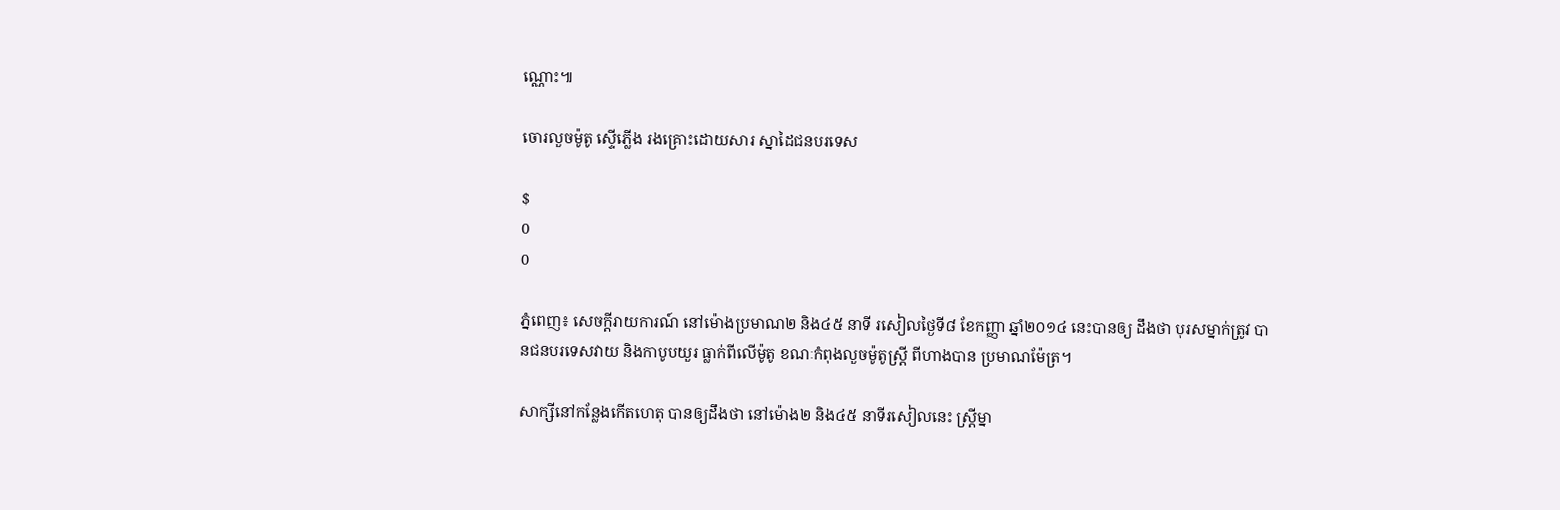ណ្ណោះ៕

ចោរលួចម៉ូតូ ស្ទើភ្លើង រងគ្រោះដោយសារ ស្នាដៃជនបរទេស

$
0
0

ភ្នំពេញ៖ សេចក្តីរាយការណ៍ នៅម៉ោងប្រមាណ២ និង៤៥ នាទី រសៀលថ្ងៃទី៨ ខែកញ្ញា ឆ្នាំ២០១៤ នេះបានឲ្យ ដឹងថា បុរសម្នាក់ត្រូវ បានជនបរទេសវាយ និងកាបូបយួរ ធ្លាក់ពីលើម៉ូតូ ខណៈកំពុងលួចម៉ូតូស្រ្តី ពីហាងបាន ប្រមាណម៉ែត្រ។

សាក្សីនៅកន្លែងកើតហេតុ បានឲ្យដឹងថា នៅម៉ោង២ និង៤៥ នាទីរសៀលនេះ ស្រ្តីម្នា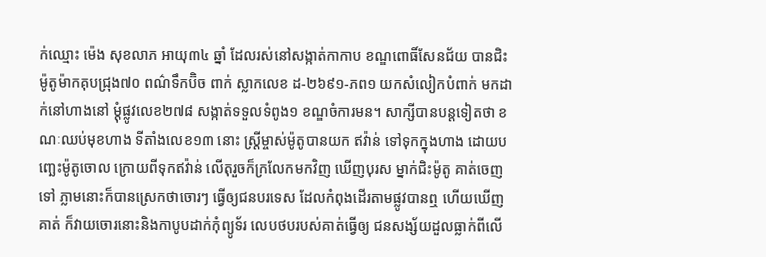ក់ឈ្មោះ ម៉េង សុខលាភ អាយុ៣៤ ឆ្នាំ ដែលរស់នៅសង្កាត់កាកាប ខណ្ឌពោធិ៍សែនជ័យ បានជិះម៉ូតូម៉ាកគុបជ្រុង៧០ ពណ៌ទឹកប៊ិច ពាក់ ស្លាកលេខ ដ-២៦៩១-ភព១ យកសំលៀកបំពាក់ មកដាក់នៅហាងនៅ ម្តុំផ្លូវលេខ២៧៨ សង្កាត់ទទួលទំពូង១ ខណ្ឌចំការមន។ សាក្សីបានបន្តទៀតថា ខណៈឈប់មុខហាង ទីតាំងលេខ១៣ នោះ ស្ត្រីម្ចាស់ម៉ូតូបានយក ឥវ៉ាន់ ទៅទុកក្នុងហាង ដោយបញ្ឆេះម៉ូតូចោល ក្រោយពីទុកឥវ៉ាន់ លើតុរួចក៏ក្រលែកមកវិញ ឃើញបុរស ម្នាក់ជិះម៉ូតូ គាត់ចេញទៅ ភ្លាមនោះក៏បានស្រេកថាចោរៗ ធ្វើឲ្យជនបរទេស ដែលកំពុងដើរតាមផ្លូវបានឮ ហើយឃើញគាត់ ក៏វាយចោរនោះនិងកាបូបដាក់កុំព្យូទ័រ លេបថបរបស់គាត់ធ្វើឲ្យ ជនសង្ស័យដួលធ្លាក់ពីលើ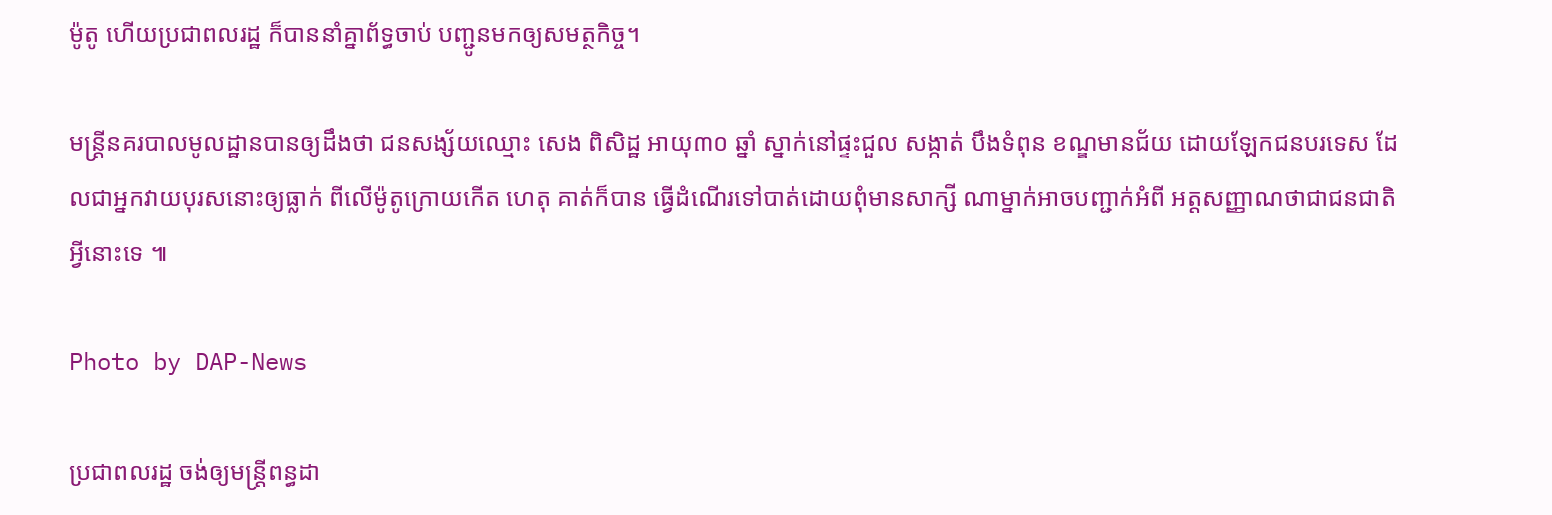ម៉ូតូ ហើយប្រជាពលរដ្ឋ ក៏បាននាំគ្នាព័ទ្ធចាប់ បញ្ជូនមកឲ្យសមត្ថកិច្ច។

មន្រ្តីនគរបាលមូលដ្ឋានបានឲ្យដឹងថា ជនសង្ស័យឈ្មោះ សេង ពិសិដ្ឋ អាយុ៣០ ឆ្នាំ ស្នាក់នៅផ្ទះជួល សង្កាត់ បឹងទំពុន ខណ្ឌមានជ័យ ដោយឡែកជនបរទេស ដែលជាអ្នកវាយបុរសនោះឲ្យធ្លាក់ ពីលើម៉ូតូក្រោយកើត ហេតុ គាត់ក៏បាន ធ្វើដំណើរទៅបាត់ដោយពុំមានសាក្សី ណាម្នាក់អាចបញ្ជាក់អំពី អត្តសញ្ញាណថាជាជនជាតិអ្វីនោះទេ ៕

Photo by DAP-News

ប្រជាពលរដ្ឋ ចង់ឲ្យមន្រ្តីពន្ធដា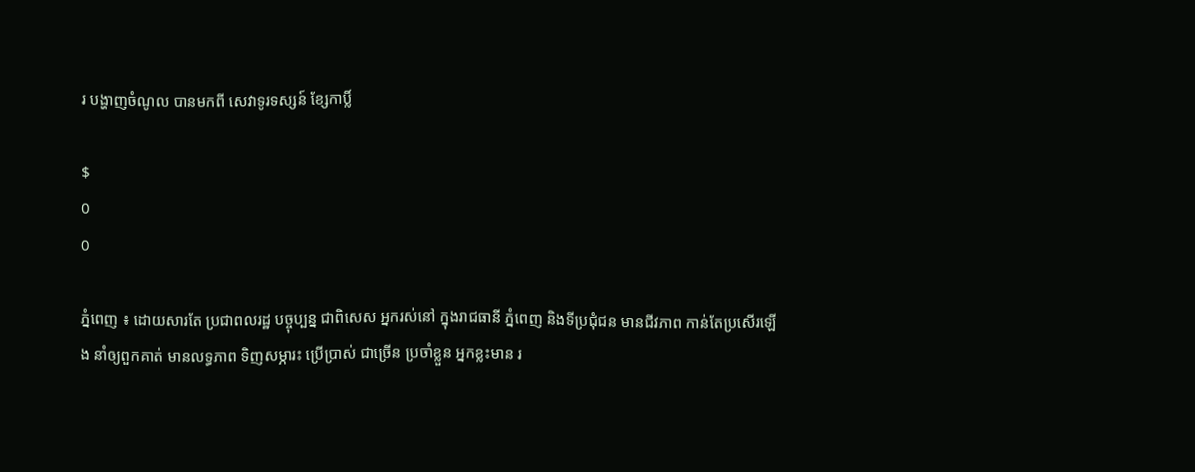រ បង្ហាញចំណូល បានមកពី សេវាទូរទស្សន៍ ខ្សែកាប្លិ៍

$
0
0

ភ្នំពេញ ៖ ដោយសារតែ ប្រជាពលរដ្ឋ បច្ចុប្បន្ន ជាពិសេស អ្នករស់នៅ ក្នុងរាជធានី ភ្នំពេញ និងទីប្រជុំជន មានជីវភាព កាន់តែប្រសើរឡើង នាំឲ្យពួកគាត់ មានលទ្ធភាព ទិញសម្ភារះ ប្រើប្រាស់ ជាច្រើន ប្រចាំខ្លួន អ្នកខ្លះមាន រ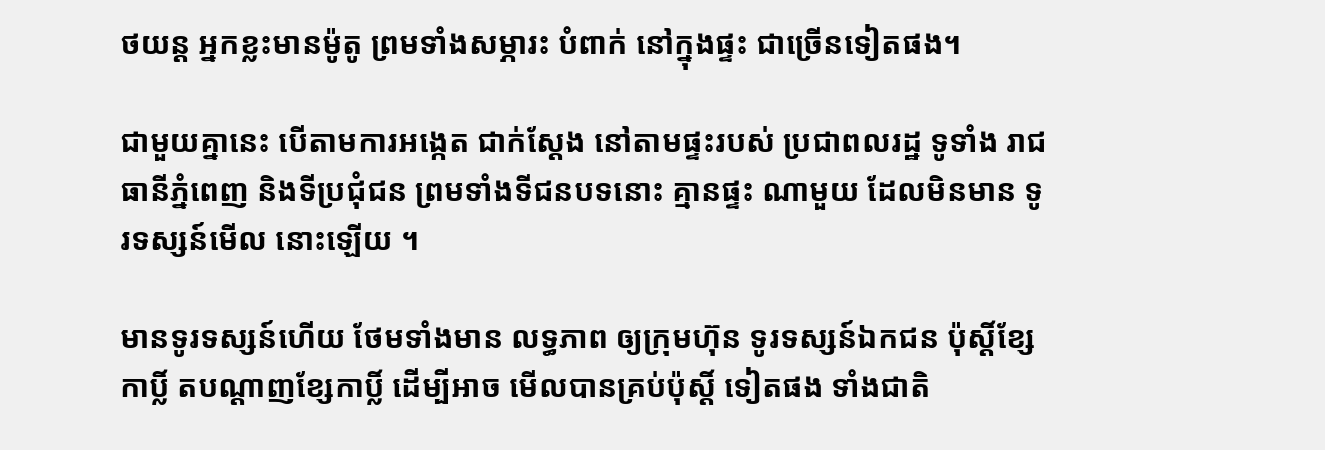ថយន្ត អ្នកខ្លះមានម៉ូតូ ព្រមទាំងសម្ភារះ បំពាក់ នៅក្នុងផ្ទះ ជាច្រើនទៀតផង។

ជាមួយគ្នានេះ បើតាមការអង្កេត ជាក់ស្តែង នៅតាមផ្ទះរបស់ ប្រជាពលរដ្ឋ ទូទាំង រាជធានីភ្នំពេញ និងទីប្រជុំជន ព្រមទាំងទីជនបទនោះ គ្មានផ្ទះ ណាមួយ ដែលមិនមាន ទូរទស្សន៍មើល នោះឡើយ ។

មានទូរទស្សន៍ហើយ ថែមទាំងមាន លទ្ធភាព ឲ្យក្រុមហ៊ុន ទូរទស្សន៍ឯកជន ប៉ុស្តិ៍ខ្សែកាប្លិ៍ តបណ្តាញខ្សែកាប្លិ៍ ដើម្បីអាច មើលបានគ្រប់ប៉ុស្តិ៍ ទៀតផង ទាំងជាតិ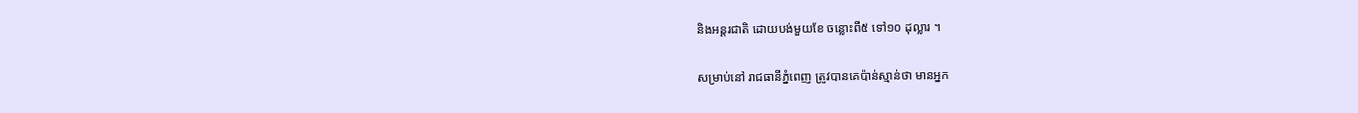និងអន្តរជាតិ ដោយបង់មួយខែ ចន្លោះពី៥ ទៅ១០ ដុល្លារ ។

សម្រាប់នៅ រាជធានីភ្នំពេញ ត្រូវបានគេប៉ាន់ស្មាន់ថា មានអ្នក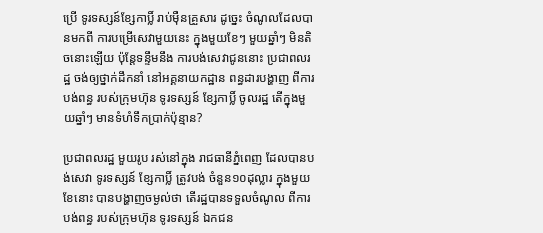ប្រើ ទូរទស្សន៍ខ្សែកាប្លិ៍ រាប់ម៉ឺនគ្រួសារ ដូច្នេះ ចំណូលដែលបានមកពី ការបម្រើសេវាមួយនេះ ក្នុងមួយខែៗ មួយឆ្នាំៗ មិនតិចនោះឡើយ ប៉ុន្តែទន្ទឹមនឹង ការបង់សេវាជូននោះ ប្រជាពលរដ្ឋ ចង់ឲ្យថ្នាក់ដឹកនាំ នៅអគ្គនាយកដ្ឋាន ពន្ធដារបង្ហាញ ពីការបង់ពន្ធ របស់ក្រុមហ៊ុន ទូរទស្សន៍ ខ្សែកាប្លិ៍ ចូលរដ្ឋ តើក្នុងមួយឆ្នាំៗ មានទំហំទឹកប្រាក់ប៉ុន្មាន?

ប្រជាពលរដ្ឋ មួយរូប រស់នៅក្នុង រាជធានីភ្នំពេញ ដែលបានបង់សេវា ទូរទស្សន៍ ខ្សែកាប្លិ៍ ត្រូវបង់ ចំនួន១០ដុល្លារ ក្នុងមួយខែនោះ បានបង្ហាញចម្ងល់ថា តើរដ្ឋបានទទួលចំណូល ពីការបង់ពន្ធ របស់ក្រុមហ៊ុន ទូរទស្សន៍ ឯកជន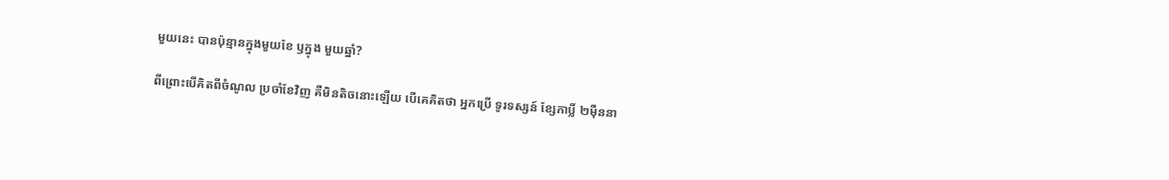មួយនេះ បានប៉ុន្មានក្នុងមួយខែ ឫក្នុង មួយឆ្នាំ?

ពីព្រោះបើគិតពីចំណូល ប្រចាំខែវិញ គឺមិនតិចនោះឡើយ បើគេគិតថា អ្នកប្រើ ទូរទស្សន៍ ខ្សែកាប្លិ៍ ២ម៉ឺននា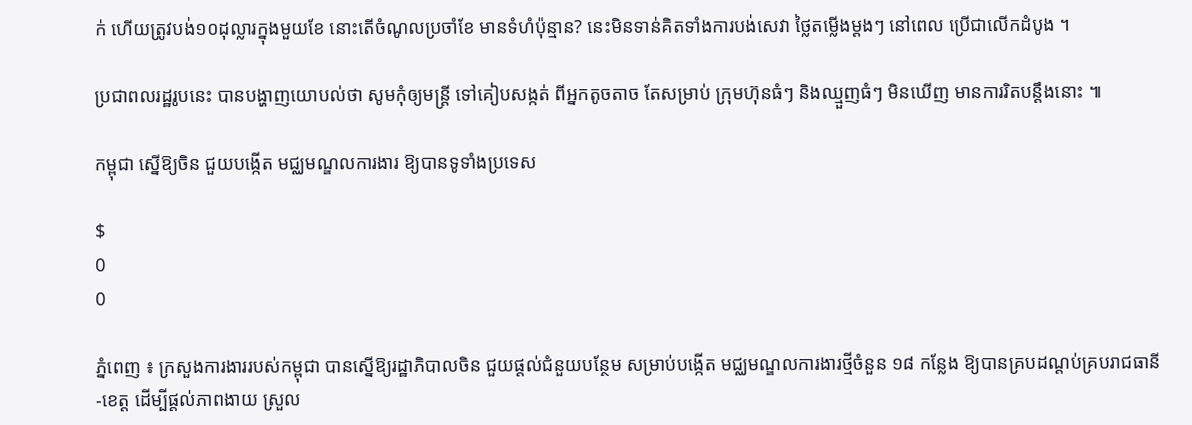ក់ ហើយត្រូវបង់១០ដុល្លារក្នុងមួយខែ នោះតើចំណូលប្រចាំខែ មានទំហំប៉ុន្មាន? នេះមិនទាន់គិតទាំងការបង់សេវា ថ្លៃតម្លើងម្តងៗ នៅពេល ប្រើជាលើកដំបូង ។

ប្រជាពលរដ្ឋរូបនេះ បានបង្ហាញយោបល់ថា សូមកុំឲ្យមន្រ្តី ទៅគៀបសង្កត់ ពីអ្នកតូចតាច តែសម្រាប់ ក្រុមហ៊ុនធំៗ និងឈ្មួញធំៗ មិនឃើញ មានការរិតបន្តឹងនោះ ៕

កម្ពុជា ស្នើឱ្យចិន ជួយបង្កើត មជ្ឈមណ្ឌលការងារ ឱ្យបានទូទាំងប្រទេស

$
0
0

ភ្នំពេញ ៖ ក្រសួងការងាររបស់កម្ពុជា បានស្នើឱ្យរដ្ឋាភិបាលចិន ជួយផ្តល់ជំនួយបន្ថែម សម្រាប់បង្កើត មជ្ឈមណ្ឌលការងារថ្មីចំនួន ១៨ កន្លែង ឱ្យបានគ្របដណ្តប់គ្របរាជធានី-ខេត្ត ដើម្បីផ្តល់ភាពងាយ ស្រួល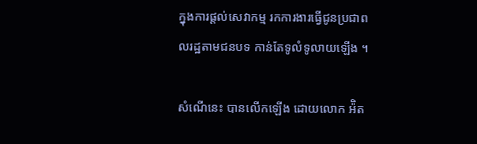ក្នុងការផ្តល់សេវាកម្ម រកការងារធ្វើជូនប្រជាពលរដ្ឋតាមជនបទ កាន់តែទូលំទូលាយឡើង ។

សំណើនេះ បានលើកឡើង ដោយលោក អ៉ិត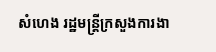សំហេង រដ្ឋមន្រ្តីក្រសួងការងា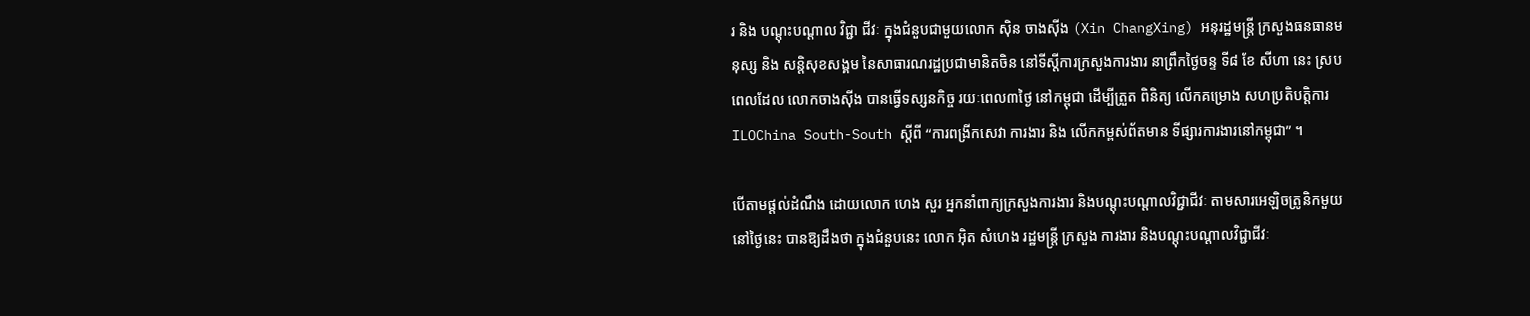រ និង បណ្តុះបណ្តាល វិជ្ជា ជីវៈ ក្នុងជំនួបជាមួយលោក ស៊ិន ចាងស៊ីង (Xin ChangXing) អនុរដ្ឋមន្រ្តី ក្រសួងធនធានមនុស្ស និង សន្តិសុខសង្គម នៃសាធារណរដ្ឋប្រជាមានិតចិន នៅទីស្តីការក្រសួងការងារ នាព្រឹកថ្ងៃចន្ទ ទី៨ ខែ សីហា នេះ ស្របពេលដែល លោកចាងស៊ីង បានធ្វើទស្សនកិច្ច រយៈពេល៣ថ្ងៃ នៅកម្ពុជា ដើម្បីត្រួត ពិនិត្យ លើកគម្រោង សហប្រតិបត្តិការ ILOChina South-South ស្តីពី “ការពង្រីកសេវា ការងារ និង លើកកម្ពស់ព័តមាន ទីផ្សារការងារនៅកម្ពុជា” ។

បើតាមផ្តល់ដំណឹង ដោយលោក ហេង សួរ អ្នកនាំពាក្យក្រសួងការងារ និងបណ្តុះបណ្តាលវិជ្ជាជីវៈ តាមសារអេឡិចត្រូនិកមួយនៅថ្ងៃនេះ បានឱ្យដឹងថា ក្នុងជំនួបនេះ លោក អ៊ិត សំហេង រដ្ឋមន្រ្តី ក្រសួង ការងារ និងបណ្តុះបណ្តាលវិជ្ជាជីវៈ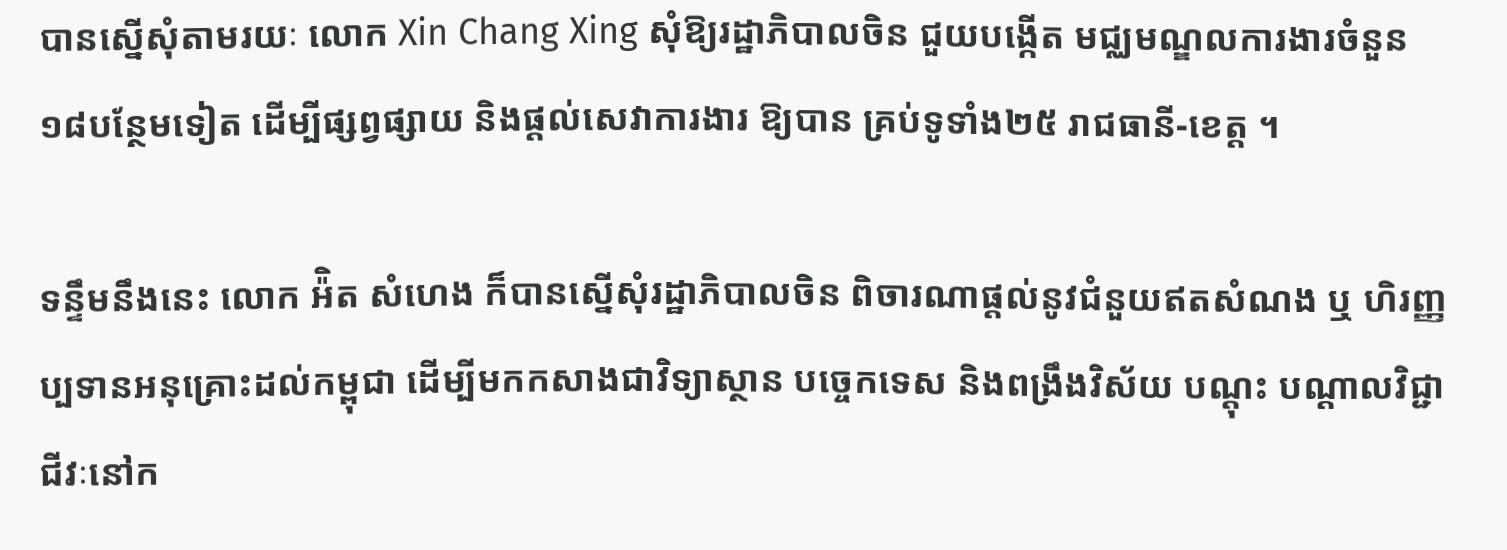បានស្នើសុំតាមរយៈ លោក Xin Chang Xing សុំឱ្យរដ្ឋាភិបាលចិន ជួយបង្កើត មជ្ឈមណ្ឌលការងារចំនួន ១៨បន្ថែមទៀត ដើម្បីផ្សព្វផ្សាយ និងផ្តល់សេវាការងារ ឱ្យបាន គ្រប់ទូទាំង២៥ រាជធានី-ខេត្ត ។

ទន្ទឹមនឹងនេះ លោក អ៉ិត សំហេង ក៏បានស្នើសុំរដ្ឋាភិបាលចិន ពិចារណាផ្តល់នូវជំនួយឥតសំណង ឬ ហិរញ្ញប្បទានអនុគ្រោះដល់កម្ពុជា ដើម្បីមកកសាងជាវិទ្យាស្ថាន បច្ចេកទេស និងពង្រឹងវិស័យ បណ្តុះ បណ្តាលវិជ្ជាជីវៈនៅក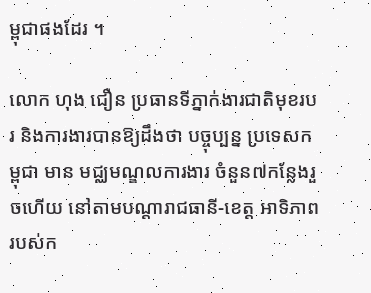ម្ពុជាផងដែរ ។

លោក ហុង ជឿន ប្រធានទីភ្នាក់ងារជាតិមុខរបរ និងការងារបានឱ្យដឹងថា បច្ចុប្បន្ន ប្រទេសកម្ពុជា មាន មជ្ឈមណ្ឌលការងារ ចំនួន៧កន្លែងរួចហើយ នៅតាមបណ្តារាជធានី-ខេត្ត អាទិភាព របស់ក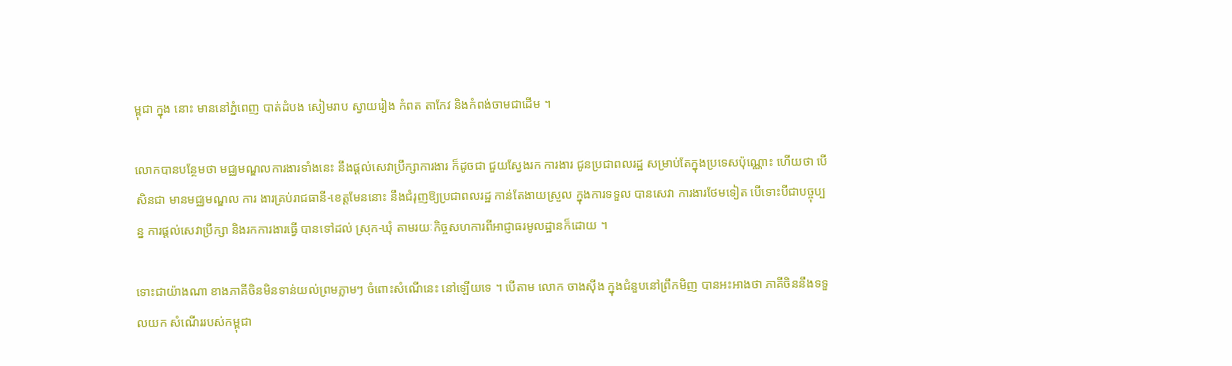ម្ពុជា ក្នុង នោះ មាននៅភ្នំពេញ បាត់ដំបង សៀមរាប ស្វាយរៀង កំពត តាកែវ និងកំពង់ចាមជាដើម ។

លោកបានបន្ថែមថា មជ្ឈមណ្ឌលការងារទាំងនេះ នឹងផ្តល់សេវាប្រឹក្សាការងារ ក៏ដូចជា ជួយស្វែងរក ការងារ ជូនប្រជាពលរដ្ឋ សម្រាប់តែក្នុងប្រទេសប៉ុណ្ណោះ ហើយថា បើសិនជា មានមជ្ឈមណ្ឌល ការ ងារគ្រប់រាជធានី-ខេត្តមែននោះ នឹងជំរុញឱ្យប្រជាពលរដ្ឋ កាន់តែងាយស្រួល ក្នុងការទទួល បានសេវា ការងារថែមទៀត បើទោះបីជាបច្ចុប្បន្ន ការផ្តល់សេវាប្រឹក្សា និងរកការងារធ្វើ បានទៅដល់ ស្រុក-ឃុំ តាមរយៈកិច្ចសហការពីអាជ្ញាធរមូលដ្ឋានក៏ដោយ ។

ទោះជាយ៉ាងណា ខាងភាគីចិនមិនទាន់យល់ព្រមភ្លាមៗ ចំពោះសំណើនេះ នៅឡើយទេ ។ បើតាម លោក ចាងស៊ីង ក្នុងជំនួបនៅព្រឹកមិញ បានអះអាងថា ភាគីចិននឹងទទួលយក សំណើររបស់កម្ពុជា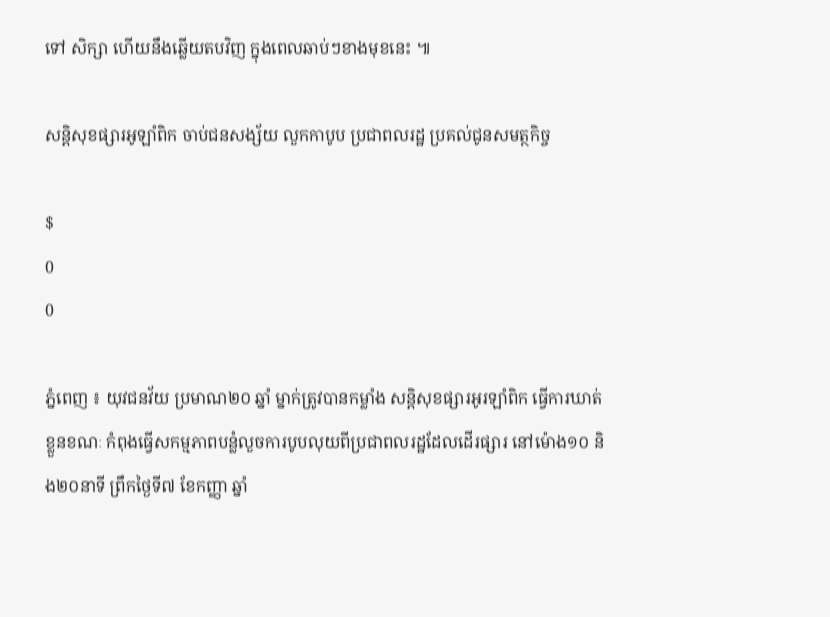ទៅ សិក្សា ហើយនឹងឆ្លើយតបវិញ ក្នុងពេលឆាប់ៗខាងមុខនេះ ៕

សន្តិសុខផ្សារអូឡាំពិក ចាប់ជនសង្ស័យ លួកកាបូប ប្រជាពលរដ្ឋ ប្រគល់ជូនសមត្ថកិច្ច

$
0
0

ភ្នំពេញ ៖ យុវជនវ័យ ប្រមាណ២០ ឆ្នាំ ម្នាក់ត្រូវបានកម្លាំង សន្តិសុខផ្សារអូរឡាំពិក ធ្វើការឃាត់ ខ្លួនខណៈ កំពុងធ្វើសកម្មភាពបន្លំលួចការបូបលុយពីប្រជាពលរដ្ឋដែលដើរផ្សារ នៅម៉ោង១០ និង២០នាទី ព្រឹកថ្ងៃទី៧ ខែកញ្ញា ឆ្នាំ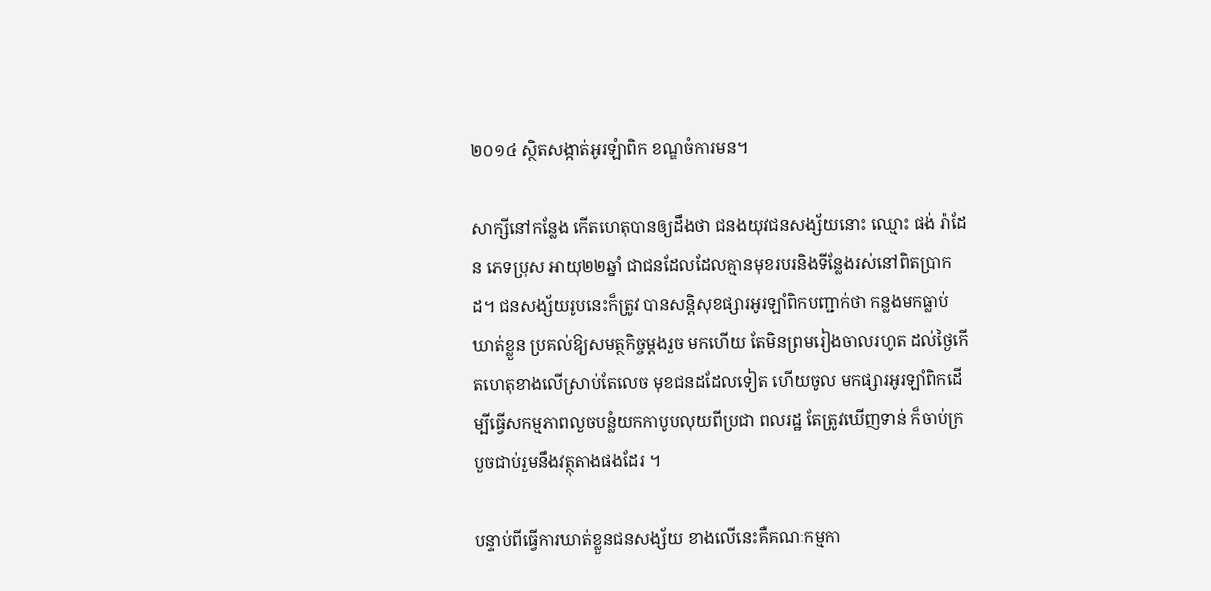២០១៤ ស្ថិតសង្កាត់អូរឡំាពិក ខណ្ឌចំការមន។

សាក្សីនៅកន្លែង កើតហេតុបានឲ្យដឹងថា ជនងយុវជនសង្ស័យនោះ ឈ្មោះ ផង់ រ៉ាដែន ភេទប្រុស អាយុ២២ឆ្នាំ ជាជនដែលដែលគ្មានមុខរបរនិងទីន្លែងរស់នៅពិតប្រាកដ។ ជនសង្ស័យរូបនេះក៏ត្រូវ បានសន្តិសុខផ្សារអូរឡាំពិកបញ្ជាក់ថា កន្លងមកធ្លាប់ឃាត់ខ្លួន ប្រគល់ឱ្យសមត្ថកិច្ចម្ដងរួច មកហើយ តែមិនព្រមរៀងចាលរហូត ដល់ថ្ងៃកើតហេតុខាងលើស្រាប់តែលេច មុខជនដដែលទៀត ហើយចូល មកផ្សារអូរឡាំពិកដើម្បីធ្វើសកម្មភាពលួចបន្លំយកកាបូបលុយពីប្រជា ពលរដ្ឋ តែត្រូវឃើញទាន់ ក៏ចាប់ក្របួចជាប់រួមនឹងវត្ថុតាងផងដែរ ។

បន្ទាប់ពីធ្វើការឃាត់ខ្លួនជនសង្ស័យ ខាងលើនេះគឺគណៈកម្មកា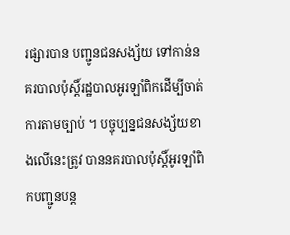រផ្សារបាន បញ្ជូនជនសង្ស័យ ទៅកាន់នគរបាលប៉ុស្ដិ៍រដ្ឋបាលអូរឡាំពិកដើម្បីចាត់ការតាមច្បាប់ ។ បច្ចុប្បន្នជនសង្ស័យខាងលើនេះត្រូវ បាននគរបាលប៉ុស្ដិ៍អូរឡាំពិកបញ្ជូនបន្ដ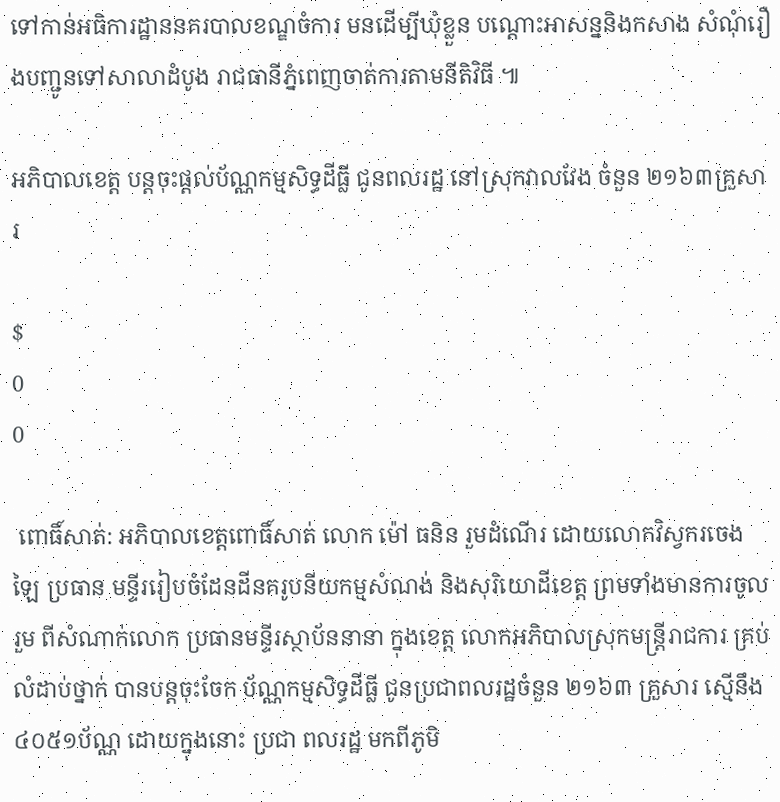ទៅកាន់អធិការដ្ឋាននគរបាលខណ្ឌចំការ មនដើម្បីឃុំខ្លួន បណ្ដោះអាសន្ននិងកសាង សំណុំរឿងបញ្ជូនទៅសាលាដំបូង រាជធានីភ្នំពេញចាត់ការតាមនីតិវិធី ៕

អភិបាលខេត្ត បន្តចុះផ្តល់ប័ណ្ណកម្មសិទ្ធដីធ្លី ជូនពលរដ្ឋ នៅស្រុកវាលវែង ចំនួន ២១៦៣គ្រួសារ

$
0
0

 ពោធិ៍សាត់: អភិបាលខេត្តពោធិ៍សាត់ លោក ម៉ៅ ធនិន រួមដំណើរ ដោយលោកវិស្វករចេង ឡៃ ប្រធាន មន្ទីររៀបចំដែនដីនគរូបនីយកម្មសំណង់ និងសុរិយោដីខេត្ត ព្រមទាំងមានការចូលរួម ពីសំណាក់លោក ប្រធានមន្ទីរស្ថាប័ននានា ក្នុងខេត្ត លោកអភិបាលស្រុកមន្រ្តីរាជការ គ្រប់លំដាប់ថ្នាក់ បានបន្តចុះចែក ប័ណ្ណកម្មសិទ្ធដីធ្លី ជូនប្រជាពលរដ្ឋចំនួន ២១៦៣ គ្រួសារ ស្មើនឹង ៤០៥១ប័ណ្ណ ដោយក្នុងនោះ ប្រជា ពលរដ្ឋ មកពីភូមិ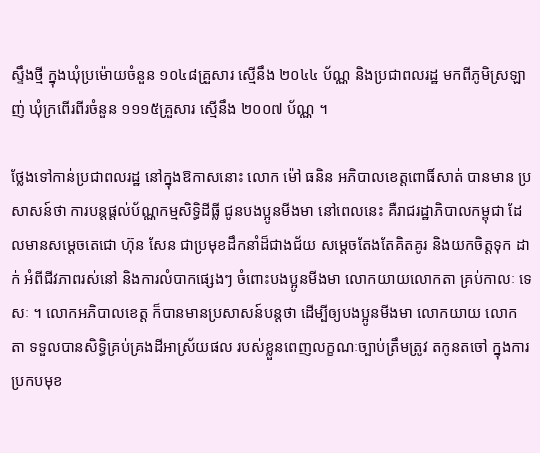ស្ទឹងថ្មី ក្នុងឃុំប្រម៉ោយចំនួន ១០៤៨គ្រួសារ ស្មើនឹង ២០៤៤ ប័ណ្ណ និងប្រជាពលរដ្ឋ មកពីភូមិស្រឡាញ់ ឃុំក្រពើរពីរចំនួន ១១១៥គ្រួសារ ស្មើនឹង ២០០៧ ប័ណ្ណ ។

ថ្លែងទៅកាន់ប្រជាពលរដ្ឋ នៅក្នុងឱកាសនោះ លោក ម៉ៅ ធនិន អភិបាលខេត្តពោធិ៍សាត់ បានមាន ប្រសាសន៍ថា ការបន្តផ្តល់ប័ណ្ណកម្មសិទ្ធិដីធ្លី ជូនបងប្អូនមីងមា នៅពេលនេះ គឺរាជរដ្ឋាភិបាលកម្ពុជា ដែលមានសម្តេចតេជោ ហ៊ុន សែន ជាប្រមុខដឹកនាំដ៏ជាងជ័យ សម្តេចតែងតែគិតគូរ និងយកចិត្តទុក ដាក់ អំពីជីវភាពរស់នៅ និងការលំបាកផ្សេងៗ ចំពោះបងប្អូនមីងមា លោកយាយលោកតា គ្រប់កាលៈ ទេសៈ ។ លោកអភិបាលខេត្ត ក៏បានមានប្រសាសន៍បន្តថា ដើម្បីឲ្យបងប្អូនមីងមា លោកយាយ លោក តា ទទួលបានសិទ្ធិគ្រប់គ្រងដីអាស្រ័យផល របស់ខ្លួនពេញលក្ខណៈច្បាប់ត្រឹមត្រូវ តកូនតចៅ ក្នុងការ ប្រកបមុខ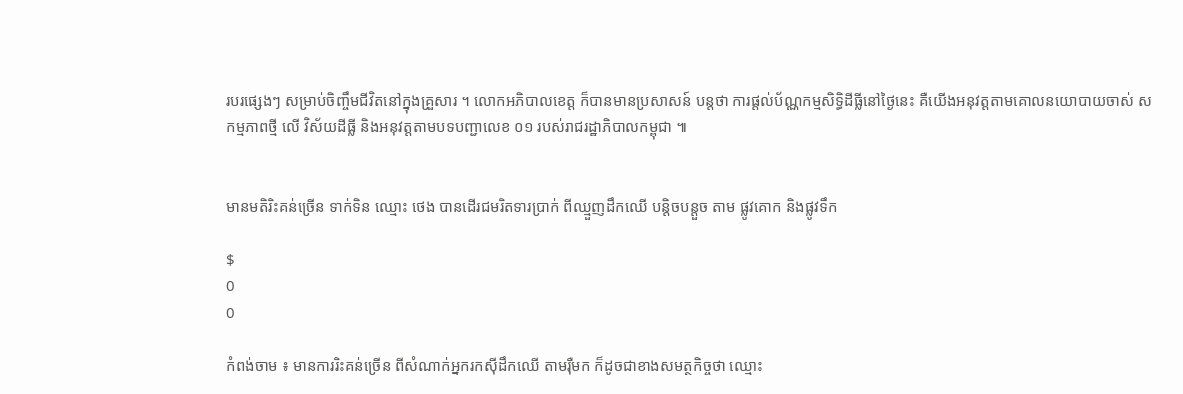របរផ្សេងៗ សម្រាប់ចិញ្ចឹមជីវិតនៅក្នុងគ្រួសារ ។ លោកអភិបាលខេត្ត ក៏បានមានប្រសាសន៍ បន្តថា ការផ្តល់ប័ណ្ណកម្មសិទ្ធិដីធ្លីនៅថ្ងៃនេះ គឺយើងអនុវត្តតាមគោលនយោបាយចាស់ សកម្មភាពថ្មី លើ វិស័យដីធ្លី និងអនុវត្តតាមបទបញ្ជាលេខ ០១ របស់រាជរដ្ឋាភិបាលកម្ពុជា ៕


មានមតិរិះគន់ច្រើន ទាក់ទិន ឈ្មោះ ថេង បានដើរជមរិតទារប្រាក់ ពីឈ្មួញដឹកឈើ បន្តិចបន្តួច តាម ផ្លូវគោក និងផ្លូវទឹក

$
0
0

កំពង់ចាម ៖ មានការរិះគន់ច្រើន ពីសំណាក់អ្នករកស៊ីដឹកឈើ តាមរ៉ឺមក ក៏ដូចជាខាងសមត្ថកិច្ចថា ឈ្មោះ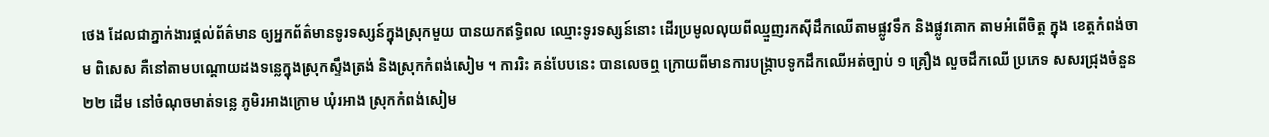ថេង ដែលជាភ្នាក់ងារផ្តល់ព័ត៌មាន ឲ្យអ្នកព័ត៌មានទូរទស្សន៍ក្នុងស្រុកមួយ បានយកឥទ្ធិពល ឈ្មោះទូរទស្សន៍នោះ ដើរប្រមូលលុយពីឈ្មួញរកស៊ីដឹកឈើតាមផ្លូវទឹក និងផ្លូវគោក តាមអំពើចិត្ត ក្នុង ខេត្តកំពង់ចាម ពិសេស គឺនៅតាមបណ្តោយដងទន្លេក្នុងស្រុកស្ទឹងត្រង់ និងស្រុកកំពង់សៀម ។ ការរិះ គន់បែបនេះ បានលេចឮ ក្រោយពីមានការបង្ក្រាបទូកដឹកឈើអត់ច្បាប់ ១ គ្រឿង លួចដឹកឈើ ប្រភេទ សសរជ្រុងចំនួន ២២ ដើម នៅចំណុចមាត់ទន្លេ ភូមិរអាងក្រោម ឃុំរអាង ស្រុកកំពង់សៀម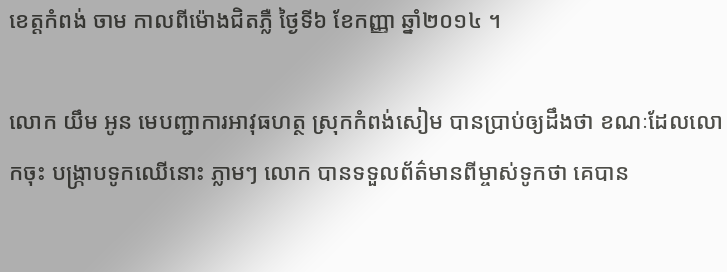ខេត្តកំពង់ ចាម កាលពីម៉ោងជិតភ្លឺ ថ្ងៃទី៦ ខែកញ្ញា ឆ្នាំ២០១៤ ។

លោក យឹម អូន មេបញ្ជាការអាវុធហត្ថ ស្រុកកំពង់សៀម បានប្រាប់ឲ្យដឹងថា ខណៈដែលលោកចុះ បង្ក្រាបទូកឈើនោះ ភ្លាមៗ លោក បានទទួលព័ត៌មានពីម្ចាស់ទូកថា គេបាន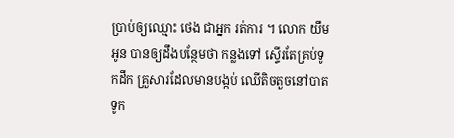ប្រាប់ឲ្យឈ្មោះ ថេង ជាអ្នក រត់ការ ។ លោក យឹម អូន បានឲ្យដឹងបន្ថែមថា កន្លងទៅ ស្ទើរតែគ្រប់ទូកដឹក គ្រួសារដែលមានបង្កប់ ឈើតិចតួចនៅបាតទូក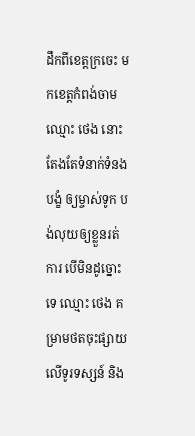ដឹកពីខេត្តក្រចេះ មកខេត្តកំពង់ចាម ឈ្មោះ ថេង នោះ តែងតែទំនាក់ទំនងបង្ខំ ឲ្យម្ចាស់ទូក បង់លុយឲ្យខ្លួនរត់ការ បើមិនដូច្នោះទេ ឈ្មោះ ថេង គម្រាមថតចុះផ្សាយលើទូរទស្សន៍ និង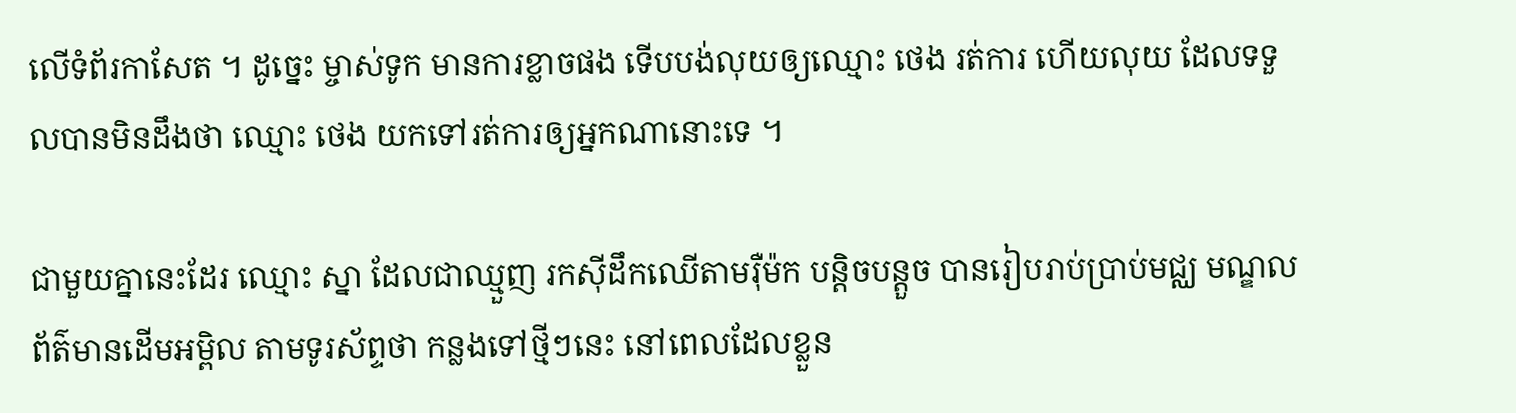លើទំព័រកាសែត ។ ដូច្នេះ ម្ចាស់ទូក មានការខ្លាចផង ទើបបង់លុយឲ្យឈ្មោះ ថេង រត់ការ ហើយលុយ ដែលទទួលបានមិនដឹងថា ឈ្មោះ ថេង យកទៅរត់ការឲ្យអ្នកណានោះទេ ។

ជាមួយគ្នានេះដែរ ឈ្មោះ ស្នា ដែលជាឈ្មួញ រកស៊ីដឹកឈើតាមរ៉ឺម៉ក បន្តិចបន្តួច បានរៀបរាប់ប្រាប់មជ្ឈ មណ្ឌលព័ត៌មានដើមអម្ពិល តាមទូរស័ព្ទថា កន្លងទៅថ្មីៗនេះ នៅពេលដែលខ្លួន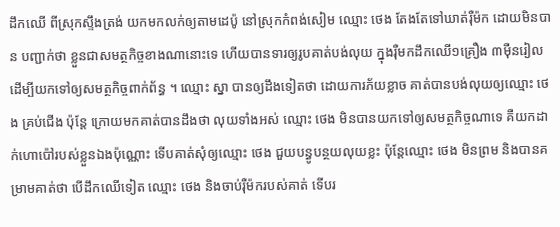ដឹកឈើ ពីស្រុកស្ទឹងត្រង់ យកមកលក់ឲ្យតាមដេប៉ូ នៅស្រុកកំពង់សៀម ឈ្មោះ ថេង តែងតែទៅឃាត់រ៉ឺម៉ក ដោយមិនបាន បញ្ជាក់ថា ខ្លួនជាសមត្ថកិច្ចខាងណានោះទេ ហើយបានទារឲ្យរូបគាត់បង់លុយ ក្នុងរ៉ឺមកដឹកឈើ១គ្រឿង ៣ម៉ឺនរៀល ដើម្បីយកទៅឲ្យសមត្ថកិច្ចពាក់ព័ន្ធ ។ ឈ្មោះ ស្នា បានឲ្យដឹងទៀតថា ដោយការភ័យខ្លាច គាត់បានបង់លុយឲ្យឈ្មោះ ថេង គ្រប់ជើង ប៉ុន្តែ ក្រោយមកគាត់បានដឹងថា លុយទាំងអស់ ឈ្មោះ ថេង មិនបានយកទៅឲ្យសមត្ថកិច្ចណាទេ គឺយកដាក់ហោប៉ៅរបស់ខ្លួនឯងប៉ុណ្ណោះ ទើបគាត់សុំឲ្យឈ្មោះ ថេង ជួយបន្ធូបន្ថយលុយខ្លះ ប៉ុន្តែឈ្មោះ ថេង មិនព្រម និងបានគម្រាមគាត់ថា បើដឹកឈើទៀត ឈ្មោះ ថេង និងចាប់រ៉ឺម៉ករបស់គាត់ ទើបរ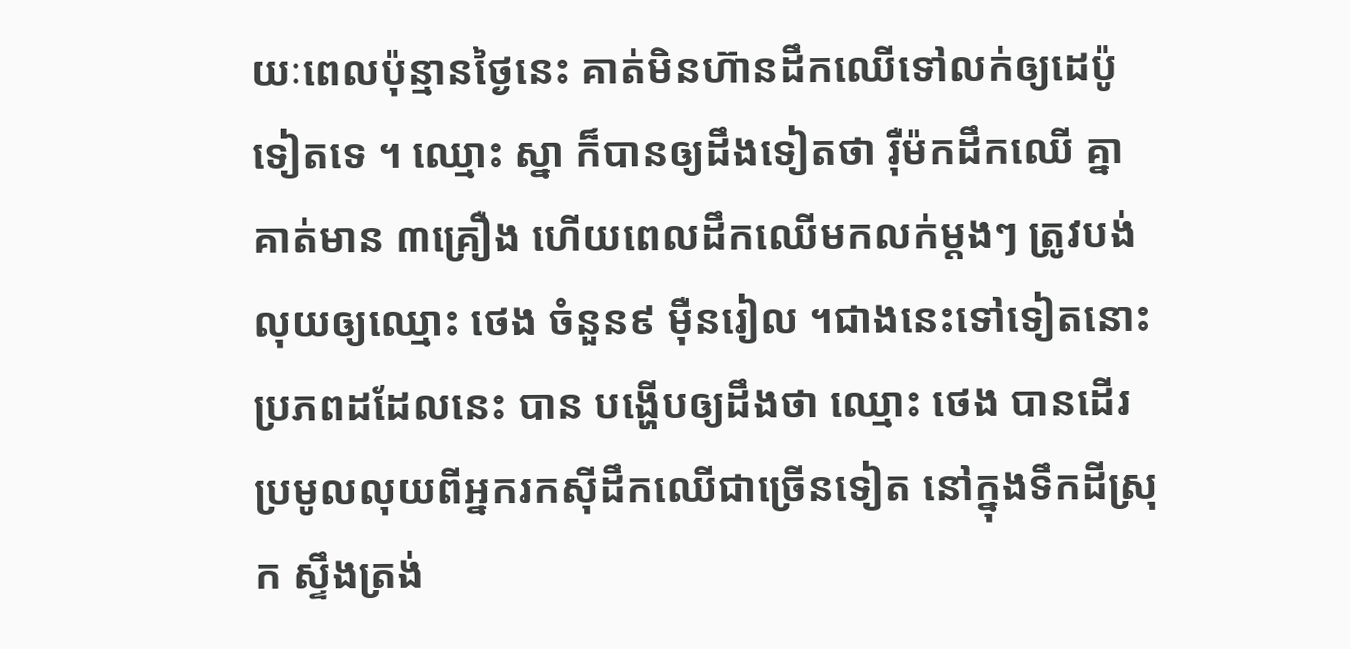យៈពេលប៉ុន្មានថ្ងៃនេះ គាត់មិនហ៊ានដឹកឈើទៅលក់ឲ្យដេប៉ូទៀតទេ ។ ឈ្មោះ ស្នា ក៏បានឲ្យដឹងទៀតថា រ៉ឺម៉កដឹកឈើ គ្នាគាត់មាន ៣គ្រឿង ហើយពេលដឹកឈើមកលក់ម្តងៗ ត្រូវបង់លុយឲ្យឈ្មោះ ថេង ចំនួន៩ ម៉ឺនរៀល ។ជាងនេះទៅទៀតនោះ ប្រភពដដែលនេះ បាន បង្ហើបឲ្យដឹងថា ឈ្មោះ ថេង បានដើរប្រមូលលុយពីអ្នករកស៊ីដឹកឈើជាច្រើនទៀត នៅក្នុងទឹកដីស្រុក ស្ទឹងត្រង់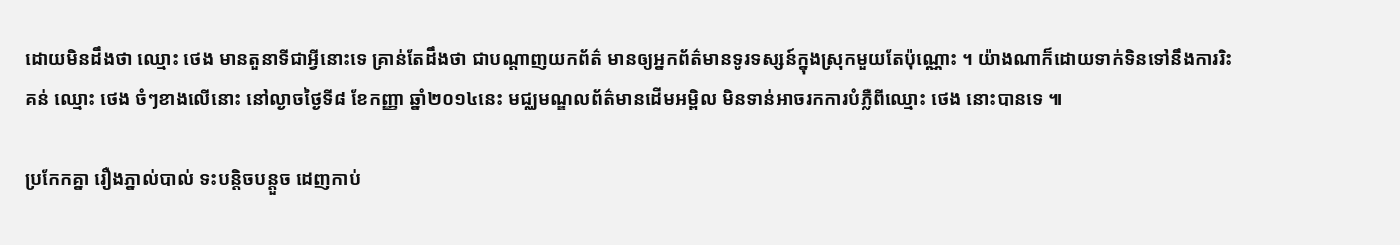ដោយមិនដឹងថា ឈ្មោះ ថេង មានតួនាទីជាអ្វីនោះទេ គ្រាន់តែដឹងថា ជាបណ្តាញយកព័ត៌ មានឲ្យអ្នកព័ត៌មានទូរទស្សន៍ក្នុងស្រុកមួយតែប៉ុណ្ណោះ ។ យ៉ាងណាក៏ដោយទាក់ទិនទៅនឹងការរិះគន់ ឈ្មោះ ថេង ចំៗខាងលើនោះ នៅល្ងាចថ្ងៃទី៨ ខែកញ្ញា ឆ្នាំ២០១៤នេះ មជ្ឈមណ្ឌលព័ត៌មានដើមអម្ពិល មិនទាន់អាចរកការបំភ្លឺពីឈ្មោះ ថេង នោះបានទេ ៕

ប្រកែកគ្នា រឿងភ្នាល់បាល់ ទះបន្តិចបន្តួច ដេញកាប់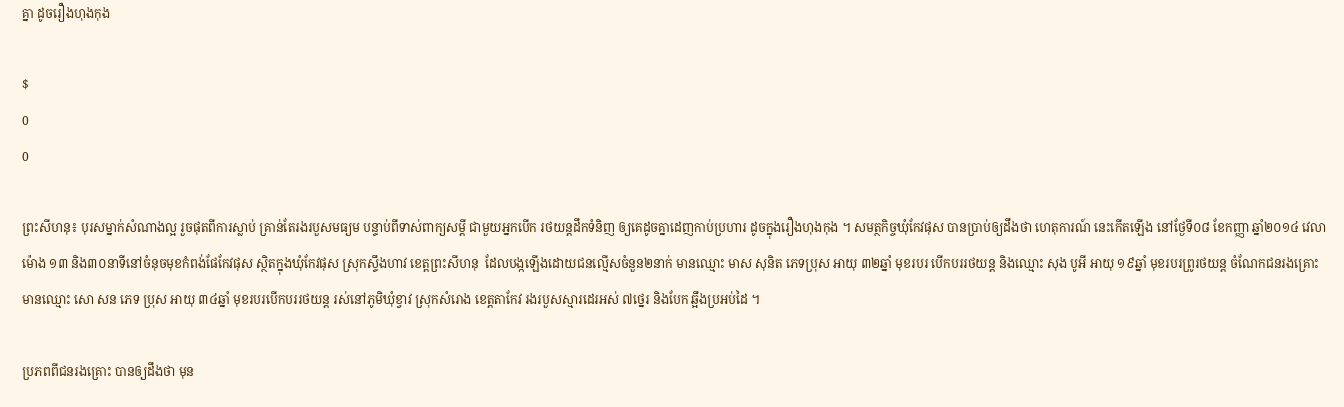គ្នា ដូចរឿងហុងកុង

$
0
0

ព្រះសីហនុ៖ បុរសម្នាក់សំណាងល្អ រួចផុតពីការស្លាប់ គ្រាន់តែរងរបួសមធ្យម បន្ទាប់ពីទាស់ពាក្យសម្តី ជាមួយអ្នកបើក រថយន្តដឹកទំនិញ ឲ្យគេដូចគ្នាដេញកាប់ប្រហារ ដូចក្នុងរឿងហុងកុង ។ សមត្ថកិច្ចឃុំកែវផុស បានប្រាប់ឲ្យដឹងថា ហេតុការណ៍ នេះកើតឡើង នៅថ្ងែទី០៨ ខែកញ្ញា ឆ្នាំ២០១៤ វេលាម៉ោង ១៣ និង៣០នាទីនៅចំនុចមុខកំពង់ផែកែវផុស ស្ថិតក្នុងឃុំកែវផុស ស្រុកស្ទឹងហាវ ខេត្តព្រះសីហនុ  ដែលបង្កឡើងដោយជនល្មើសចំនួន២នាក់ មានឈ្មោះ មាស សុនិត ភេទប្រុស អាយុ ៣២ឆ្នាំ មុខរបរ បើកបររថយន្ត និងឈ្មោះ សុង បូអី អាយុ ១៩ឆ្នាំ មុខរបរព្រូរថយន្ត ចំណែកជនរងគ្រោះមានឈ្មោះ សោ សន ភេទ ប្រុស អាយុ ៣៤ឆ្នាំ មុខរបរបើកបររថយន្ត រស់នៅភូមិឃុំខ្វាវ ស្រុកសំរោង ខេត្តតាកែវ រងរបួសស្មារដេរអស់ ៧ថ្នេរ និងបែក ឆ្អឹងប្រអប់ដៃ ។

ប្រភពពីជនរងគ្រោះ បានឲ្យដឹងថា មុន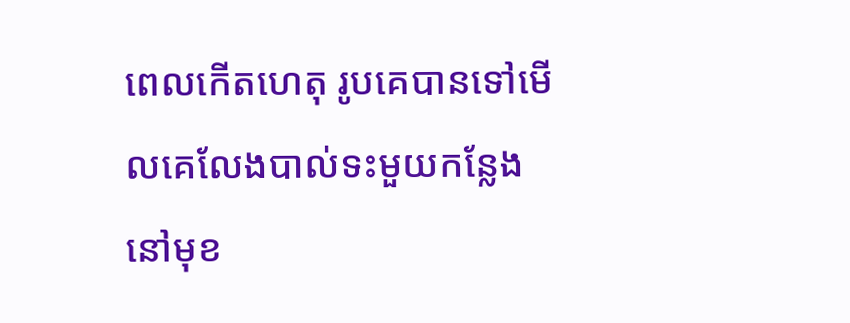ពេលកើតហេតុ រូបគេបានទៅមើលគេលែងបាល់ទះមួយកន្លែង នៅមុខ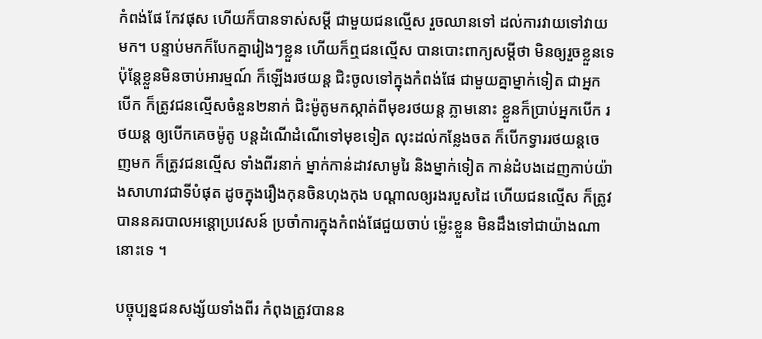កំពង់ផែ កែវផុស ហើយក៏បានទាស់សម្តី ជាមួយជនល្មើស រួចឈានទៅ ដល់ការវាយទៅវាយមក។ បន្ទាប់មកក៏បែកគ្នារៀងៗខ្លួន ហើយក៏ឮជនល្មើស បានបោះពាក្យសម្តីថា មិនឲ្យរួចខ្លួនទេ ប៉ុន្តែខ្លួនមិនចាប់អារម្មណ៍ ក៏ឡើងរថយន្ត ជិះចូលទៅក្នុងកំពង់ផែ ជាមួយគ្នាម្នាក់ទៀត ជាអ្នកបើក ក៏ត្រូវជនល្មើសចំនួន២នាក់ ជិះម៉ូតូមកស្កាត់ពីមុខរថយន្ត ភ្លាមនោះ ខ្លួនក៏ប្រាប់អ្នកបើក រថយន្ត ឲ្យបើកគេចម៉ូតូ បន្តដំណើដំណើទៅមុខទៀត លុះដល់កន្លែងចត ក៏បើកទ្វាររថយន្តចេញមក ក៏ត្រូវជនល្មើស ទាំងពីរនាក់ ម្នាក់កាន់ដាវសាមូរៃ និងម្នាក់ទៀត កាន់ដំបងដេញកាប់យ៉ាងសាហាវជាទីបំផុត ដូចក្នុងរឿងកុនចិនហុងកុង បណ្តាលឲ្យរងរបួសដៃ ហើយជនល្មើស ក៏ត្រូវបាននគរបាលអន្តោប្រវេសន៍ ប្រចាំការក្នុងកំពង់ផែជួយចាប់ ម្ល៉េះខ្លួន មិនដឹងទៅជាយ៉ាងណានោះទេ ។

បច្ចុប្បន្នជនសង្ស័យទាំងពីរ កំពុងត្រូវបានន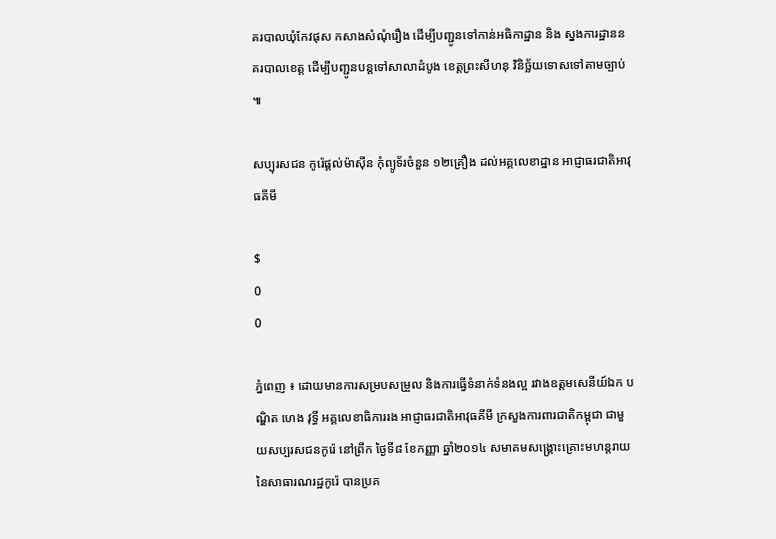គរបាលឃុំកែវផុស កសាងសំណុំរឿង ដើម្បីបញ្ជូនទៅកាន់អធិកាដ្ឋាន និង ស្នងការដ្ឋាននគរបាលខេត្ត ដើម្បីបញ្ជូនបន្តទៅសាលាដំបូង ខេត្តព្រះសីហនុ វិនិច្ឆ័យទោសទៅតាមច្បាប់ ៕

សប្បុរសជន កូរ៉េផ្តល់ម៉ាស៊ីន កុំព្យូទ័រចំនួន ១២គ្រឿង ដល់អគ្គលេខាដ្ឋាន អាជ្ញាធរជាតិអាវុធគីមី

$
0
0

ភ្នំពេញ ៖ ដោយមានការសម្របសម្រួល និងការធ្វើទំនាក់ទំនងល្អ រវាងឧត្តមសេនីយ៍ឯក បណ្ឌិត ហេង វុទ្ធី អគ្គលេខាធិការរង អាជ្ញាធរជាតិអាវុធគីមី ក្រសួងការពារជាតិកម្ពុជា ជាមួយសប្បរសជនកូរ៉េ នៅព្រឹក ថ្ងៃទី៨ ខែកញ្ញា ឆ្នាំ២០១៤ សមាគមសង្គ្រោះគ្រោះមហន្តរាយ នៃសាធារណរដ្ឋកូរ៉េ បានប្រគ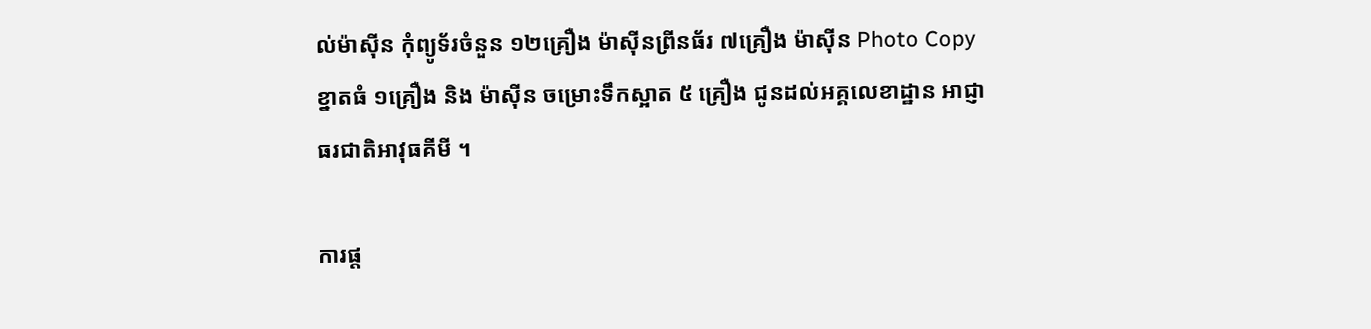ល់ម៉ាស៊ីន កុំព្យូទ័រចំនួន ១២គ្រឿង ម៉ាស៊ីនព្រីនធ័រ ៧គ្រឿង ម៉ាស៊ីន Photo Copy ខ្នាតធំ ១គ្រឿង និង ម៉ាស៊ីន ចម្រោះទឹកស្អាត ៥ គ្រឿង ជូនដល់អគ្គលេខាដ្ឋាន អាជ្ញាធរជាតិអាវុធគីមី ។

ការផ្ត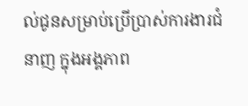ល់ជូនសម្រាប់ប្រើប្រាស់ការងារជំនាញ ក្នុងអង្គភាព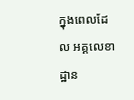ក្នុងពេលដែល អគ្គលេខាដ្ឋាន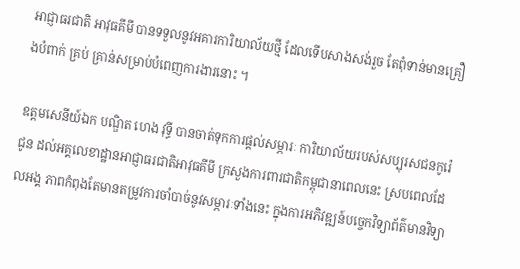អាជ្ញាធរជាតិ អាវុធគីមី បានទទួលនូវអគារការិយាល័យថ្មី ដែលទើបសាងសង់រួច តែពុំទាន់មានគ្រឿងបំពាក់ គ្រប់ គ្រាន់សម្រាប់បំពេញការងារនោះ ។

ឧត្តមសេនីយ៍ឯក បណ្ឌិត ហេង វុទ្ធី បានចាត់ទុកការផ្តល់សម្ភារៈ ការិយាល័យរបស់សប្បុរសជនកូរ៉េជូន ដល់អគ្គលេខាដ្ឋានអាជ្ញាធរជាតិអាវុធគីមី ក្រសួងការពារជាតិកម្ពុជានាពេលនេះ ស្របពេលដែលអង្គ ភាពកំពុងតែមានតម្រូវការចាំបាច់នូវសម្ភារៈទាំងនេះ ក្នុងការអភិវឌ្ឍន៍បច្ចេកវិទ្យាព័ត៌មានវិទ្យា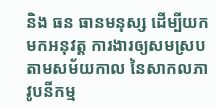និង ធន ធានមនុស្ស ដើម្បីយកមកអនុវត្ត ការងារឲ្យសមស្រប តាមសម័យកាល នៃសាកលភាវូបនីកម្ម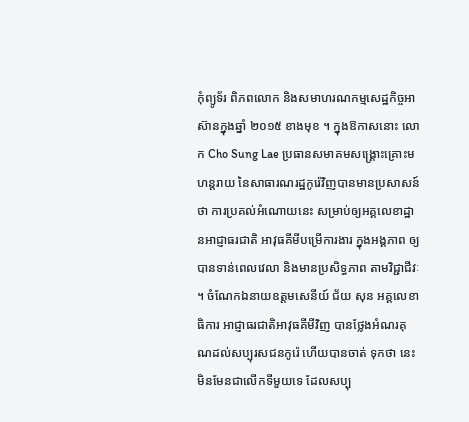កុំព្យូទ័រ ពិភពលោក និងសមាហរណកម្មសេដ្ឋកិច្ចអាស៊ានក្នុងឆ្នាំ ២០១៥ ខាងមុខ ។ ក្នុងឱកាសនោះ លោក Cho Sung Lae ប្រធានសមាគមសង្គ្រោះគ្រោះមហន្តរាយ នៃសាធារណរដ្ឋកូរ៉េវិញបានមានប្រសាសន៍ ថា ការប្រគល់អំណោយនេះ សម្រាប់ឲ្យអគ្គលេខាដ្ឋានអាជ្ញាធរជាតិ អាវុធគីមីបម្រើការងារ ក្នុងអង្គភាព ឲ្យបានទាន់ពេលវេលា និងមានប្រសិទ្ធភាព តាមវិជ្ជាជីវៈ ។ ចំណែកឯនាយឧត្តមសេនីយ៍ ជ័យ សុន អគ្គលេខាធិការ អាជ្ញាធរជាតិអាវុធគីមីវិញ បានថ្លែងអំណរគុណដល់សប្បុរសជនកូរ៉េ ហើយបានចាត់ ទុកថា នេះមិនមែនជាលើកទីមួយទេ ដែលសប្បុ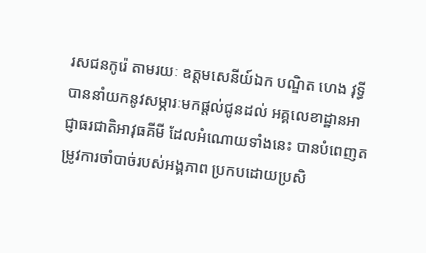រសជនកូរ៉េ តាមរយៈ ឧត្តមសេនីយ៍ឯក បណ្ឌិត ហេង វុទ្ធី បាននាំយកនូវសម្ភារៈមកផ្តល់ជូនដល់ អគ្គលេខាដ្ឋានអាជ្ញាធរជាតិអាវុធគីមី ដែលអំណោយទាំងនេះ បានបំពេញតម្រូវការចាំបាច់របស់អង្គភាព ប្រកបដោយប្រសិ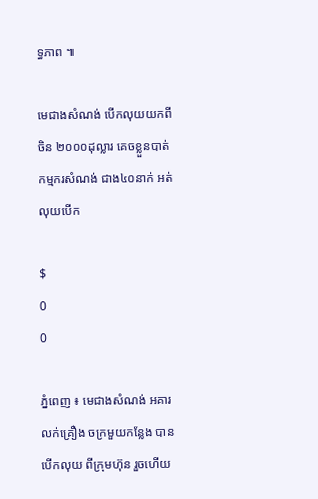ទ្ធភាព ៕

មេជាងសំណង់ បើកលុយយកពីចិន ២០០០ដុល្លារ គេចខ្លួនបាត់ កម្មករសំណង់ ជាង៤០នាក់ អត់លុយបើក

$
0
0

ភ្នំពេញ ៖ មេជាងសំណង់ អគារលក់គ្រឿង ចក្រមួយកន្លែង បានបើកលុយ ពីក្រុមហ៊ុន រួចហើយ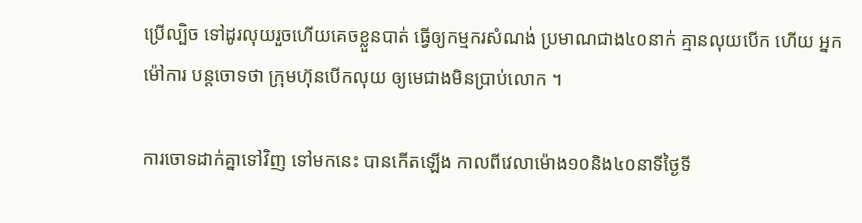ប្រើល្បិច ទៅដូរលុយរួចហើយគេចខ្លួនបាត់ ធ្វើឲ្យកម្មករសំណង់ ប្រមាណជាង៤០នាក់ គ្មានលុយបើក ហើយ អ្នកម៉ៅការ បន្តចោទថា ក្រុមហ៊ុនបើកលុយ ឲ្យមេជាងមិនប្រាប់លោក ។

ការចោទដាក់គ្នាទៅវិញ ទៅមកនេះ បានកើតឡើង កាលពីវេលាម៉ោង១០និង៤០នាទីថ្ងៃទី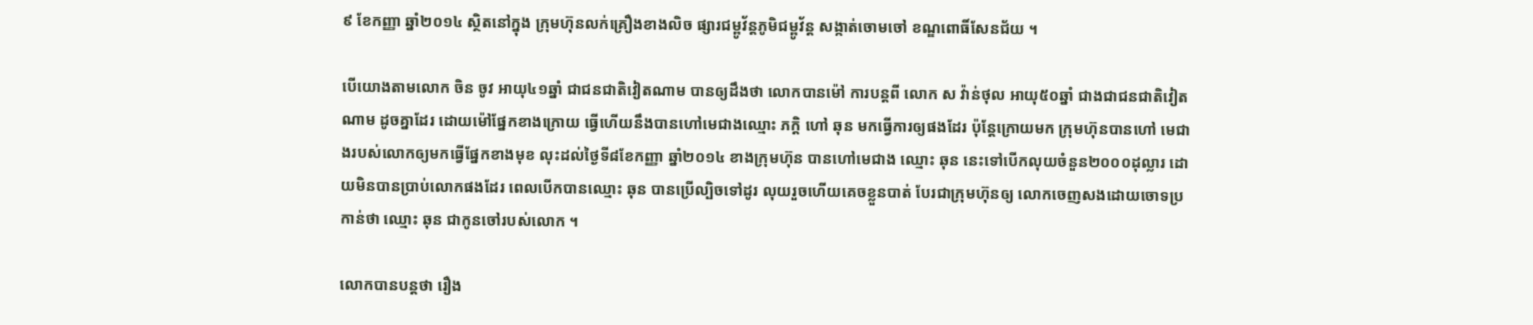៩ ខែកញ្ញា ឆ្នាំ២០១៤ ស្ថិតនៅក្នុង ក្រុមហ៊ុនលក់គ្រឿងខាងលិច ផ្សារជម្ពូវ័ន្តភូមិជម្ពូវ័ន្ត សង្កាត់ចោមចៅ ខណ្ឌពោធិ៍សែនជ័យ ។

បើយោងតាមលោក ចិន ចូវ អាយុ៤១ឆ្នាំ ជាជនជាតិវៀតណាម បានឲ្យដឹងថា លោកបានម៉ៅ ការបន្តពី លោក ស វ៉ាន់ថុល អាយុ៥០ឆ្នាំ ជាងជាជនជាតិវៀតណាម ដូចគ្នាដែរ ដោយម៉ៅផ្នែកខាងក្រោយ ធ្វើហើយនឹងបានហៅមេជាងឈ្មោះ ភក្តិ ហៅ ឆុន មកធ្វើការឲ្យផងដែរ ប៉ុន្តែក្រោយមក ក្រុមហ៊ុនបានហៅ មេជាងរបស់លោកឲ្យមកធ្វើផ្នែកខាងមុខ លុះដល់ថ្ងៃទី៨ខែកញ្ញា ឆ្នាំ២០១៤ ខាងក្រុមហ៊ុន បានហៅមេជាង ឈ្មោះ ឆុន នេះទៅបើកលុយចំនួន២០០០ដុល្លារ ដោយមិនបានប្រាប់លោកផងដែរ ពេលបើកបានឈ្មោះ ឆុន បានប្រើល្បិចទៅដូរ លុយរួចហើយគេចខ្លួនបាត់ បែរជាក្រុមហ៊ុនឲ្យ លោកចេញសងដោយចោទប្រកាន់ថា ឈ្មោះ ឆុន ជាកូនចៅរបស់លោក ។

លោកបានបន្តថា រឿង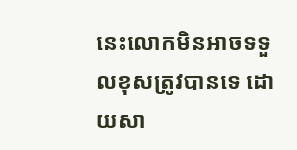នេះលោកមិនអាចទទួលខុសត្រូវបានទេ ដោយសា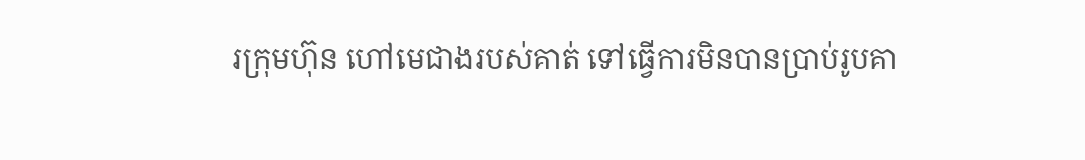រក្រុមហ៊ុន ហៅមេជាងរបស់គាត់ ទៅធ្វើការមិនបានប្រាប់រូបគា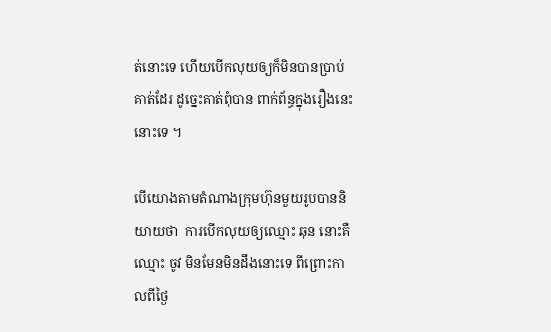ត់នោះទេ ហើយបើកលុយឲ្យក៏មិនបានប្រាប់គាត់ដែរ ដូច្នេះគាត់ពុំបាន ពាក់ព័ន្ធក្នុងរឿងនេះនោះទេ ។

បើយោងតាមតំណាងក្រុមហ៊ុនមួយរូបបាននិយាយថា  ការបើកលុយឲ្យឈ្មោះ ឆុន នោះគឺឈ្មោះ ចូវ មិនមែនមិនដឹងនោះទេ ពីព្រោះកាលពីថ្ងៃ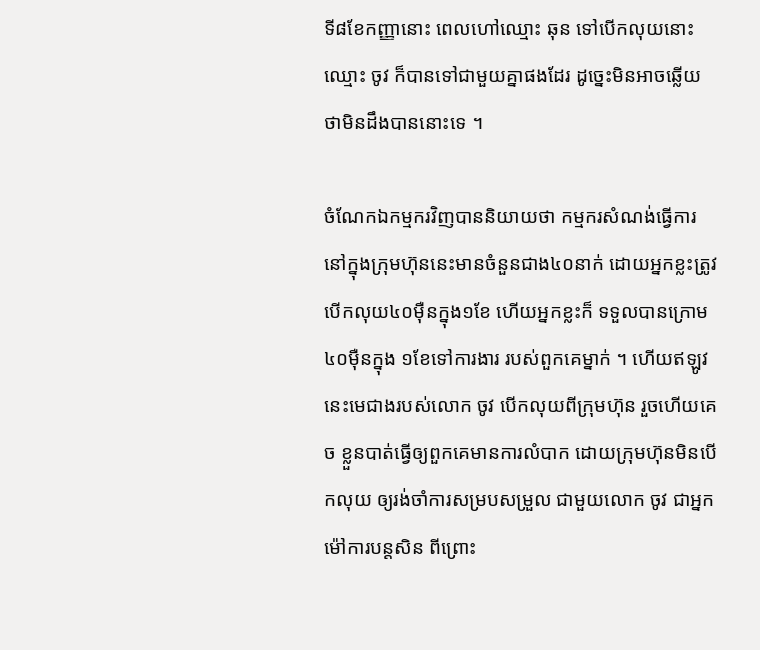ទី៨ខែកញ្ញានោះ ពេលហៅឈ្មោះ ឆុន ទៅបើកលុយនោះឈ្មោះ ចូវ ក៏បានទៅជាមួយគ្នាផងដែរ ដូច្នេះមិនអាចឆ្លើយថាមិនដឹងបាននោះទេ ។

ចំណែកឯកម្មករវិញបាននិយាយថា កម្មករសំណង់ធ្វើការនៅក្នុងក្រុមហ៊ុននេះមានចំនួនជាង៤០នាក់ ដោយអ្នកខ្លះត្រូវ បើកលុយ៤០ម៉ឺនក្នុង១ខែ ហើយអ្នកខ្លះក៏ ទទួលបានក្រោម៤០ម៉ឺនក្នុង ១ខែទៅការងារ របស់ពួកគេម្នាក់ ។ ហើយឥឡូវនេះមេជាងរបស់លោក ចូវ បើកលុយពីក្រុមហ៊ុន រួចហើយគេច ខ្លួនបាត់ធ្វើឲ្យពួកគេមានការលំបាក ដោយក្រុមហ៊ុនមិនបើកលុយ ឲ្យរង់ចាំការសម្របសម្រួល ជាមួយលោក ចូវ ជាអ្នកម៉ៅការបន្តសិន ពីព្រោះ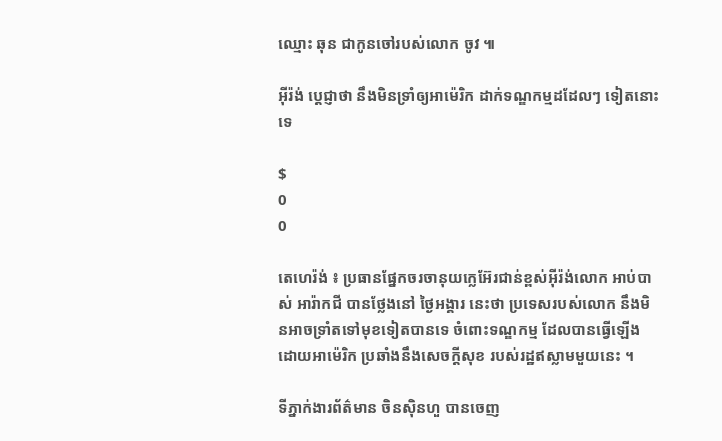ឈ្មោះ ឆុន ជាកូនចៅរបស់លោក ចូវ ៕

អ៊ីរ៉ង់ ប្តេជ្ញាថា នឹងមិនទ្រាំឲ្យអាម៉េរិក ដាក់ទណ្ឌកម្មដដែលៗ ទៀតនោះទេ

$
0
0

តេហេរ៉ង់ ៖ ប្រធានផ្នែកចរចានុយក្លេអ៊ែរជាន់ខ្ពស់អ៊ីរ៉ង់លោក អាប់បាស់ អារ៉ាកជី បានថ្លែងនៅ ថ្ងៃអង្គារ នេះថា ប្រទេសរបស់លោក នឹងមិនអាចទ្រាំតទៅមុខទៀតបានទេ ចំពោះទណ្ឌកម្ម ដែលបានធ្វើឡើង ដោយអាម៉េរិក ប្រឆាំងនឹងសេចក្តីសុខ របស់រដ្ឋឥស្លាមមួយនេះ ។

ទីភ្នាក់ងារព័ត៌មាន ចិនស៊ិនហួ បានចេញ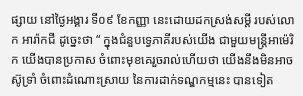ផ្សាយ នៅថ្ងៃអង្គារ ទី០៩ ខែកញ្ញា នេះដោយដកស្រង់សម្តី របស់លោក អារ៉ាកជី ដូច្នេះថា “ ក្នុងជំនួបទេ្វភាគីរបស់យើង ជាមួយមន្ត្រីអាម៉េរិក យើងបានប្រកាស ចំពោះមុខគេរួចរាល់ហើយថា យើងនឹងមិនអាចស៊ូទ្រាំ ចំពោះដំណោះស្រាយ នៃការដាក់ទណ្ឌកម្មនេះ បានទៀត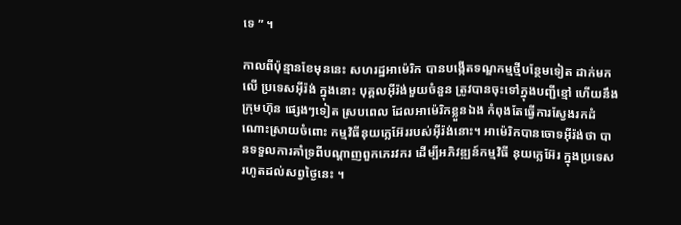ទេ ” ។

កាលពីប៉ុន្មានខែមុននេះ សហរដ្ឋអាម៉េរិក បានបង្កើតទណ្ឌកម្មថ្មីបន្ថែមទៀត ដាក់មកលើ ប្រទេសអ៊ីរ៉ង់ ក្នុងនោះ បុគ្គលអ៊ីរ៉ង់មួយចំនួន ត្រូវបានចុះទៅក្នុងបញ្ជីខ្មៅ ហើយនឹងក្រុមហ៊ុន ផ្សេងៗទៀត ស្របពេល ដែលអាម៉េរិកខ្លួនឯង កំពុងតែធ្វើការស្វែងរកដំណោះស្រាយចំពោះ កម្មវិធីនុយក្លេអ៊ែររបស់អ៊ីរ៉ង់នោះ។ អាម៉េរិកបានចោទអ៊ីរ៉ង់ថា បានទទួលការគាំទ្រពីបណ្តាញពួកភេរវករ ដើម្បីអភិវឌ្ឍន៍កម្មវិធី នុយក្លេអ៊ែរ ក្នុងប្រទេសរហូតដល់សព្វថ្ងៃនេះ ។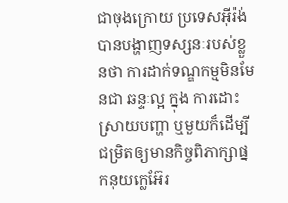ជាចុងក្រោយ ប្រទេសអ៊ីរ៉ង់បានបង្ហាញទស្សនៈរបស់ខ្លួនថា ការដាក់ទណ្ឌកម្មមិនមែនជា ឆន្ទៈល្អ ក្នុង ការដោះស្រាយបញ្ហា ឬមួយក៏ដើម្បីជម្រិតឲ្យមានកិច្ចពិភាក្សាផ្នកនុយក្លេអ៊ែរ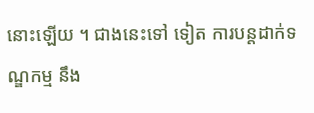នោះឡើយ ។ ជាងនេះទៅ ទៀត ការបន្តដាក់ទណ្ឌកម្ម នឹង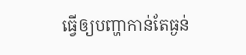ធ្វើឲ្យបញ្ហាកាន់តែធ្ងន់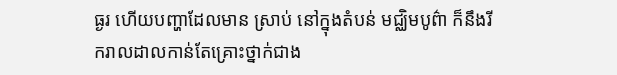ធ្ងរ ហើយបញ្ហាដែលមាន ស្រាប់ នៅក្នុងតំបន់ មជ្ឈិមបូព៌ា ក៏នឹងរីករាលដាលកាន់តែគ្រោះថ្នាក់ជាង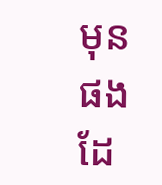មុនផងដែ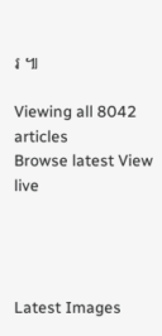រ ៕

Viewing all 8042 articles
Browse latest View live




Latest Images